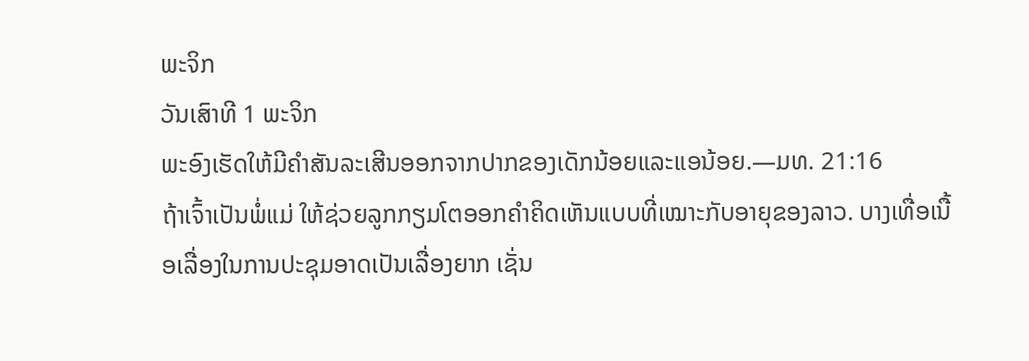ພະຈິກ
ວັນເສົາທີ 1 ພະຈິກ
ພະອົງເຮັດໃຫ້ມີຄຳສັນລະເສີນອອກຈາກປາກຂອງເດັກນ້ອຍແລະແອນ້ອຍ.—ມທ. 21:16
ຖ້າເຈົ້າເປັນພໍ່ແມ່ ໃຫ້ຊ່ວຍລູກກຽມໂຕອອກຄຳຄິດເຫັນແບບທີ່ເໝາະກັບອາຍຸຂອງລາວ. ບາງເທື່ອເນື້ອເລື່ອງໃນການປະຊຸມອາດເປັນເລື່ອງຍາກ ເຊັ່ນ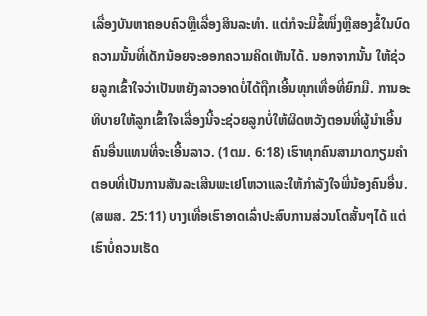ເລື່ອງບັນຫາຄອບຄົວຫຼືເລື່ອງສິນລະທຳ. ແຕ່ກໍຈະມີຂໍ້ໜຶ່ງຫຼືສອງຂໍ້ໃນບົດຄວາມນັ້ນທີ່ເດັກນ້ອຍຈະອອກຄວາມຄິດເຫັນໄດ້. ນອກຈາກນັ້ນ ໃຫ້ຊ່ວຍລູກເຂົ້າໃຈວ່າເປັນຫຍັງລາວອາດບໍ່ໄດ້ຖືກເອີ້ນທຸກເທື່ອທີ່ຍົກມື. ການອະທິບາຍໃຫ້ລູກເຂົ້າໃຈເລື່ອງນີ້ຈະຊ່ວຍລູກບໍ່ໃຫ້ຜິດຫວັງຕອນທີ່ຜູ້ນຳເອີ້ນຄົນອື່ນແທນທີ່ຈະເອີ້ນລາວ. (1ຕມ. 6:18) ເຮົາທຸກຄົນສາມາດກຽມຄຳຕອບທີ່ເປັນການສັນລະເສີນພະເຢໂຫວາແລະໃຫ້ກຳລັງໃຈພີ່ນ້ອງຄົນອື່ນ. (ສພສ. 25:11) ບາງເທື່ອເຮົາອາດເລົ່າປະສົບການສ່ວນໂຕສັ້ນໆໄດ້ ແຕ່ເຮົາບໍ່ຄວນເຮັດ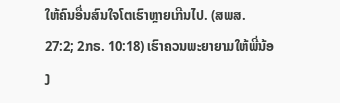ໃຫ້ຄົນອື່ນສົນໃຈໂຕເຮົາຫຼາຍເກີນໄປ. (ສພສ. 27:2; 2ກຣ. 10:18) ເຮົາຄວນພະຍາຍາມໃຫ້ພີ່ນ້ອງ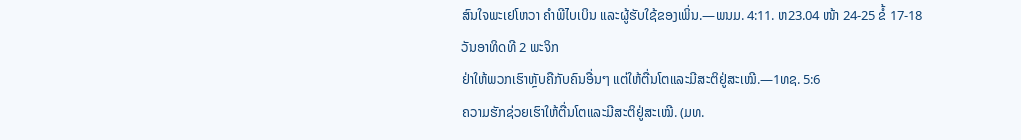ສົນໃຈພະເຢໂຫວາ ຄຳພີໄບເບິນ ແລະຜູ້ຮັບໃຊ້ຂອງເພິ່ນ.—ພນມ. 4:11. ຫ23.04 ໜ້າ 24-25 ຂໍ້ 17-18
ວັນອາທິດທີ 2 ພະຈິກ
ຢ່າໃຫ້ພວກເຮົາຫຼັບຄືກັບຄົນອື່ນໆ ແຕ່ໃຫ້ຕື່ນໂຕແລະມີສະຕິຢູ່ສະເໝີ.—1ທຊ. 5:6
ຄວາມຮັກຊ່ວຍເຮົາໃຫ້ຕື່ນໂຕແລະມີສະຕິຢູ່ສະເໝີ. (ມທ.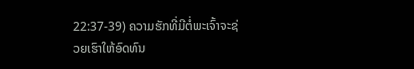22:37-39) ຄວາມຮັກທີ່ມີຕໍ່ພະເຈົ້າຈະຊ່ວຍເຮົາໃຫ້ອົດທົນ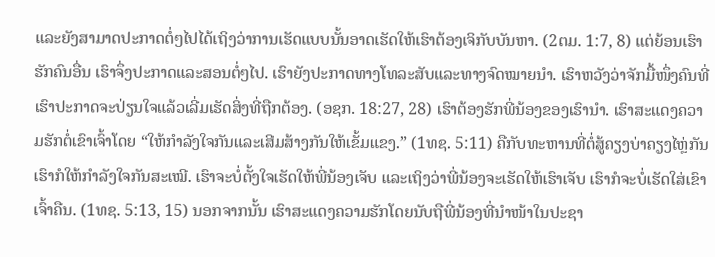ແລະຍັງສາມາດປະກາດຕໍ່ໆໄປໄດ້ເຖິງວ່າການເຮັດແບບນັ້ນອາດເຮັດໃຫ້ເຮົາຕ້ອງເຈິກັບບັນຫາ. (2ຕມ. 1:7, 8) ແຕ່ຍ້ອນເຮົາຮັກຄົນອື່ນ ເຮົາຈຶ່ງປະກາດແລະສອນຕໍ່ໆໄປ. ເຮົາຍັງປະກາດທາງໂທລະສັບແລະທາງຈົດໝາຍນຳ. ເຮົາຫວັງວ່າຈັກມື້ໜຶ່ງຄົນທີ່ເຮົາປະກາດຈະປ່ຽນໃຈແລ້ວເລີ່ມເຮັດສິ່ງທີ່ຖືກຕ້ອງ. (ອຊກ. 18:27, 28) ເຮົາຕ້ອງຮັກພີ່ນ້ອງຂອງເຮົານຳ. ເຮົາສະແດງຄວາມຮັກຕໍ່ເຂົາເຈົ້າໂດຍ “ໃຫ້ກຳລັງໃຈກັນແລະເສີມສ້າງກັນໃຫ້ເຂັ້ມແຂງ.” (1ທຊ. 5:11) ຄືກັບທະຫານທີ່ຕໍ່ສູ້ຄຽງບ່າຄຽງໄຫຼ່ກັນ ເຮົາກໍໃຫ້ກຳລັງໃຈກັນສະເໝີ. ເຮົາຈະບໍ່ຕັ້ງໃຈເຮັດໃຫ້ພີ່ນ້ອງເຈັບ ແລະເຖິງວ່າພີ່ນ້ອງຈະເຮັດໃຫ້ເຮົາເຈັບ ເຮົາກໍຈະບໍ່ເຮັດໃສ່ເຂົາເຈົ້າຄືນ. (1ທຊ. 5:13, 15) ນອກຈາກນັ້ນ ເຮົາສະແດງຄວາມຮັກໂດຍນັບຖືພີ່ນ້ອງທີ່ນຳໜ້າໃນປະຊາ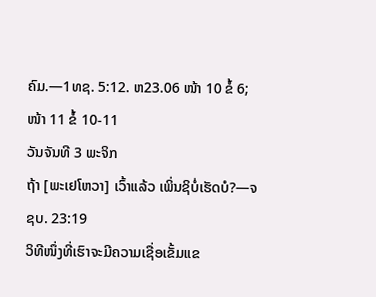ຄົມ.—1ທຊ. 5:12. ຫ23.06 ໜ້າ 10 ຂໍ້ 6; ໜ້າ 11 ຂໍ້ 10-11
ວັນຈັນທີ 3 ພະຈິກ
ຖ້າ [ພະເຢໂຫວາ] ເວົ້າແລ້ວ ເພິ່ນຊິບໍ່ເຮັດບໍ?—ຈຊບ. 23:19
ວິທີໜຶ່ງທີ່ເຮົາຈະມີຄວາມເຊື່ອເຂັ້ມແຂ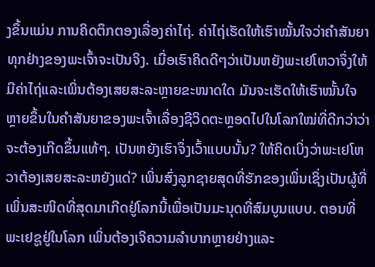ງຂຶ້ນແມ່ນ ການຄິດຕຶກຕອງເລື່ອງຄ່າໄຖ່. ຄ່າໄຖ່ເຮັດໃຫ້ເຮົາໝັ້ນໃຈວ່າຄຳສັນຍາທຸກຢ່າງຂອງພະເຈົ້າຈະເປັນຈິງ. ເມື່ອເຮົາຄິດດີໆວ່າເປັນຫຍັງພະເຢໂຫວາຈຶ່ງໃຫ້ມີຄ່າໄຖ່ແລະເພິ່ນຕ້ອງເສຍສະລະຫຼາຍຂະໜາດໃດ ມັນຈະເຮັດໃຫ້ເຮົາໝັ້ນໃຈຫຼາຍຂຶ້ນໃນຄຳສັນຍາຂອງພະເຈົ້າເລື່ອງຊີວິດຕະຫຼອດໄປໃນໂລກໃໝ່ທີ່ດີກວ່າວ່າຈະຕ້ອງເກີດຂຶ້ນແທ້ໆ. ເປັນຫຍັງເຮົາຈຶ່ງເວົ້າແບບນັ້ນ? ໃຫ້ຄິດເບິ່ງວ່າພະເຢໂຫວາຕ້ອງເສຍສະລະຫຍັງແດ່? ເພິ່ນສົ່ງລູກຊາຍສຸດທີ່ຮັກຂອງເພິ່ນເຊິ່ງເປັນຜູ້ທີ່ເພິ່ນສະໜິດທີ່ສຸດມາເກີດຢູ່ໂລກນີ້ເພື່ອເປັນມະນຸດທີ່ສົມບູນແບບ. ຕອນທີ່ພະເຢຊູຢູ່ໃນໂລກ ເພິ່ນຕ້ອງເຈິຄວາມລຳບາກຫຼາຍຢ່າງແລະ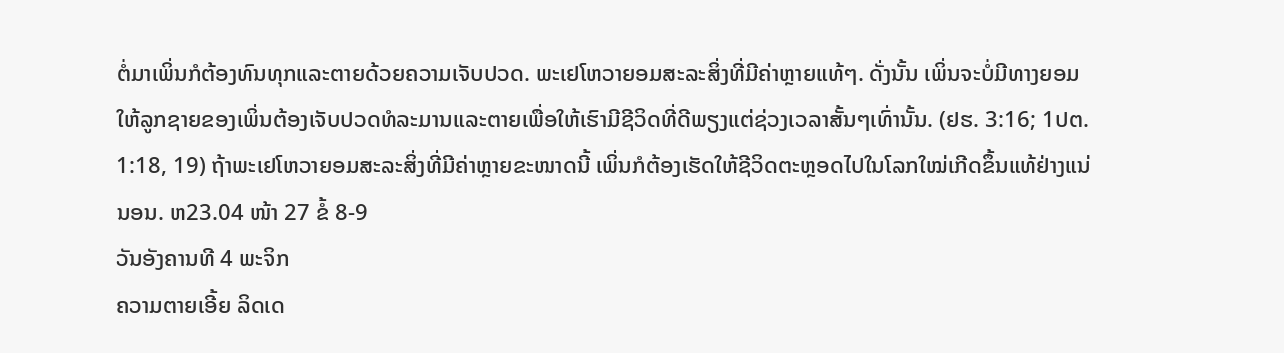ຕໍ່ມາເພິ່ນກໍຕ້ອງທົນທຸກແລະຕາຍດ້ວຍຄວາມເຈັບປວດ. ພະເຢໂຫວາຍອມສະລະສິ່ງທີ່ມີຄ່າຫຼາຍແທ້ໆ. ດັ່ງນັ້ນ ເພິ່ນຈະບໍ່ມີທາງຍອມໃຫ້ລູກຊາຍຂອງເພິ່ນຕ້ອງເຈັບປວດທໍລະມານແລະຕາຍເພື່ອໃຫ້ເຮົາມີຊີວິດທີ່ດີພຽງແຕ່ຊ່ວງເວລາສັ້ນໆເທົ່ານັ້ນ. (ຢຮ. 3:16; 1ປຕ. 1:18, 19) ຖ້າພະເຢໂຫວາຍອມສະລະສິ່ງທີ່ມີຄ່າຫຼາຍຂະໜາດນີ້ ເພິ່ນກໍຕ້ອງເຮັດໃຫ້ຊີວິດຕະຫຼອດໄປໃນໂລກໃໝ່ເກີດຂຶ້ນແທ້ຢ່າງແນ່ນອນ. ຫ23.04 ໜ້າ 27 ຂໍ້ 8-9
ວັນອັງຄານທີ 4 ພະຈິກ
ຄວາມຕາຍເອີ້ຍ ລິດເດ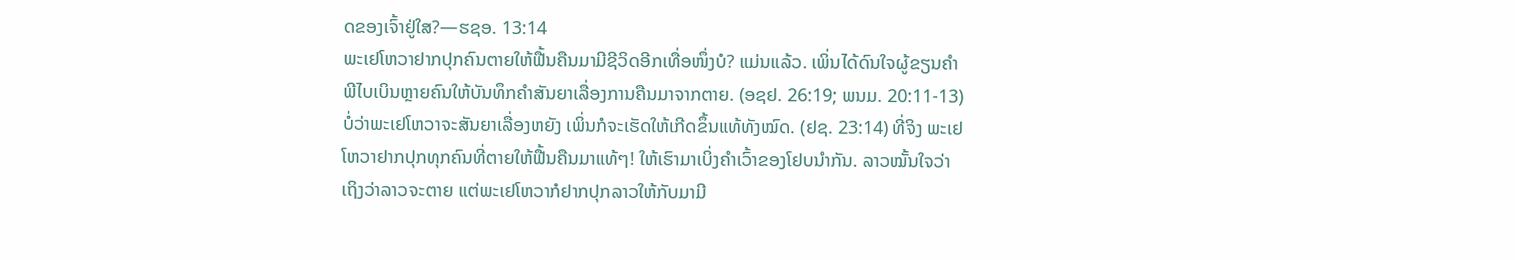ດຂອງເຈົ້າຢູ່ໃສ?—ຮຊອ. 13:14
ພະເຢໂຫວາຢາກປຸກຄົນຕາຍໃຫ້ຟື້ນຄືນມາມີຊີວິດອີກເທື່ອໜຶ່ງບໍ? ແມ່ນແລ້ວ. ເພິ່ນໄດ້ດົນໃຈຜູ້ຂຽນຄຳພີໄບເບິນຫຼາຍຄົນໃຫ້ບັນທຶກຄຳສັນຍາເລື່ອງການຄືນມາຈາກຕາຍ. (ອຊຢ. 26:19; ພນມ. 20:11-13) ບໍ່ວ່າພະເຢໂຫວາຈະສັນຍາເລື່ອງຫຍັງ ເພິ່ນກໍຈະເຮັດໃຫ້ເກີດຂຶ້ນແທ້ທັງໝົດ. (ຢຊ. 23:14) ທີ່ຈິງ ພະເຢໂຫວາຢາກປຸກທຸກຄົນທີ່ຕາຍໃຫ້ຟື້ນຄືນມາແທ້ໆ! ໃຫ້ເຮົາມາເບິ່ງຄຳເວົ້າຂອງໂຢບນຳກັນ. ລາວໝັ້ນໃຈວ່າເຖິງວ່າລາວຈະຕາຍ ແຕ່ພະເຢໂຫວາກໍຢາກປຸກລາວໃຫ້ກັບມາມີ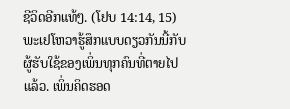ຊີວິດອີກແທ້ໆ. (ໂຢບ 14:14, 15) ພະເຢໂຫວາຮູ້ສຶກແບບດຽວກັນນີ້ກັບຜູ້ຮັບໃຊ້ຂອງເພິ່ນທຸກຄົນທີ່ຕາຍໄປແລ້ວ. ເພິ່ນຄິດຮອດ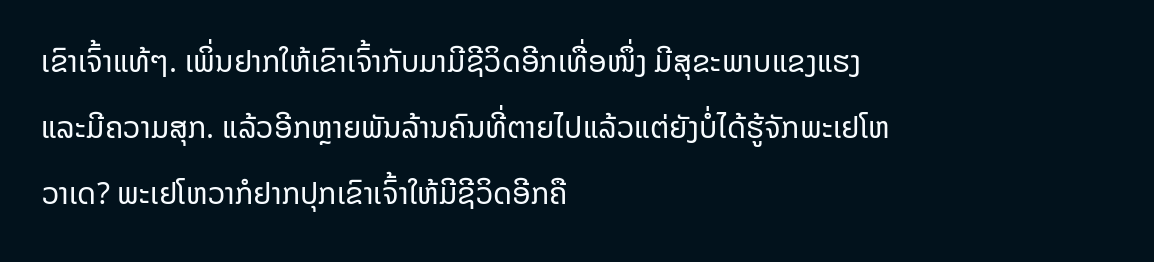ເຂົາເຈົ້າແທ້ໆ. ເພິ່ນຢາກໃຫ້ເຂົາເຈົ້າກັບມາມີຊີວິດອີກເທື່ອໜຶ່ງ ມີສຸຂະພາບແຂງແຮງ ແລະມີຄວາມສຸກ. ແລ້ວອີກຫຼາຍພັນລ້ານຄົນທີ່ຕາຍໄປແລ້ວແຕ່ຍັງບໍ່ໄດ້ຮູ້ຈັກພະເຢໂຫວາເດ? ພະເຢໂຫວາກໍຢາກປຸກເຂົາເຈົ້າໃຫ້ມີຊີວິດອີກຄື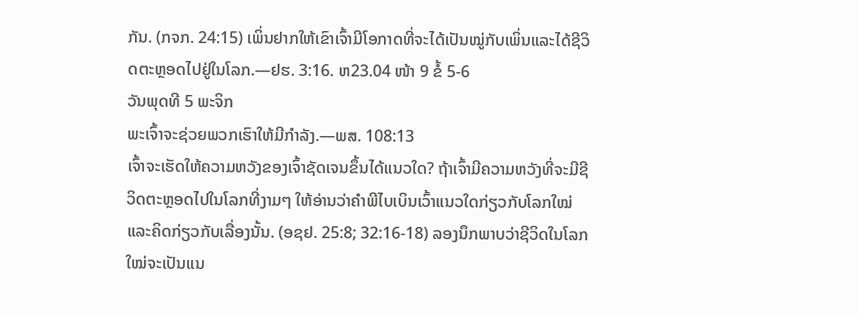ກັນ. (ກຈກ. 24:15) ເພິ່ນຢາກໃຫ້ເຂົາເຈົ້າມີໂອກາດທີ່ຈະໄດ້ເປັນໝູ່ກັບເພິ່ນແລະໄດ້ຊີວິດຕະຫຼອດໄປຢູ່ໃນໂລກ.—ຢຮ. 3:16. ຫ23.04 ໜ້າ 9 ຂໍ້ 5-6
ວັນພຸດທີ 5 ພະຈິກ
ພະເຈົ້າຈະຊ່ວຍພວກເຮົາໃຫ້ມີກຳລັງ.—ພສ. 108:13
ເຈົ້າຈະເຮັດໃຫ້ຄວາມຫວັງຂອງເຈົ້າຊັດເຈນຂຶ້ນໄດ້ແນວໃດ? ຖ້າເຈົ້າມີຄວາມຫວັງທີ່ຈະມີຊີວິດຕະຫຼອດໄປໃນໂລກທີ່ງາມໆ ໃຫ້ອ່ານວ່າຄຳພີໄບເບິນເວົ້າແນວໃດກ່ຽວກັບໂລກໃໝ່ແລະຄິດກ່ຽວກັບເລື່ອງນັ້ນ. (ອຊຢ. 25:8; 32:16-18) ລອງນຶກພາບວ່າຊີວິດໃນໂລກໃໝ່ຈະເປັນແນ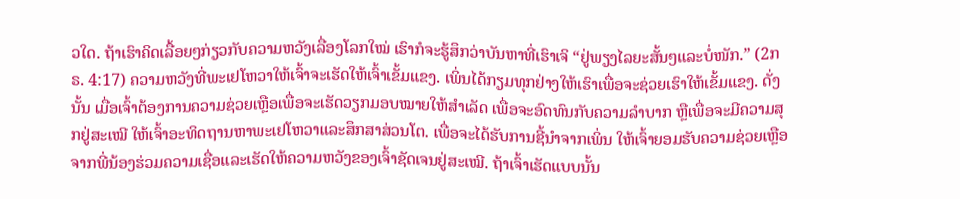ວໃດ. ຖ້າເຮົາຄິດເລື້ອຍໆກ່ຽວກັບຄວາມຫວັງເລື່ອງໂລກໃໝ່ ເຮົາກໍຈະຮູ້ສຶກວ່າບັນຫາທີ່ເຮົາເຈິ “ຢູ່ພຽງໄລຍະສັ້ນໆແລະບໍ່ໜັກ.” (2ກຣ. 4:17) ຄວາມຫວັງທີ່ພະເຢໂຫວາໃຫ້ເຈົ້າຈະເຮັດໃຫ້ເຈົ້າເຂັ້ມແຂງ. ເພິ່ນໄດ້ກຽມທຸກຢ່າງໃຫ້ເຮົາເພື່ອຈະຊ່ວຍເຮົາໃຫ້ເຂັ້ມແຂງ. ດັ່ງນັ້ນ ເມື່ອເຈົ້າຕ້ອງການຄວາມຊ່ວຍເຫຼືອເພື່ອຈະເຮັດວຽກມອບໝາຍໃຫ້ສຳເລັດ ເພື່ອຈະອົດທົນກັບຄວາມລຳບາກ ຫຼືເພື່ອຈະມີຄວາມສຸກຢູ່ສະເໝີ ໃຫ້ເຈົ້າອະທິດຖານຫາພະເຢໂຫວາແລະສຶກສາສ່ວນໂຕ. ເພື່ອຈະໄດ້ຮັບການຊີ້ນຳຈາກເພິ່ນ ໃຫ້ເຈົ້າຍອມຮັບຄວາມຊ່ວຍເຫຼືອຈາກພີ່ນ້ອງຮ່ວມຄວາມເຊື່ອແລະເຮັດໃຫ້ຄວາມຫວັງຂອງເຈົ້າຊັດເຈນຢູ່ສະເໝີ. ຖ້າເຈົ້າເຮັດແບບນັ້ນ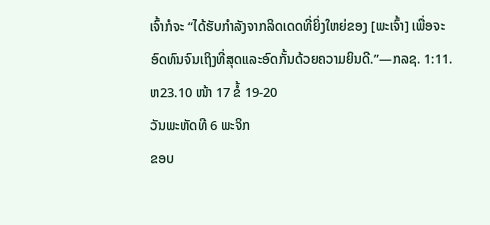ເຈົ້າກໍຈະ “ໄດ້ຮັບກຳລັງຈາກລິດເດດທີ່ຍິ່ງໃຫຍ່ຂອງ [ພະເຈົ້າ] ເພື່ອຈະອົດທົນຈົນເຖິງທີ່ສຸດແລະອົດກັ້ນດ້ວຍຄວາມຍິນດີ.”—ກລຊ. 1:11. ຫ23.10 ໜ້າ 17 ຂໍ້ 19-20
ວັນພະຫັດທີ 6 ພະຈິກ
ຂອບ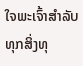ໃຈພະເຈົ້າສຳລັບທຸກສິ່ງທຸ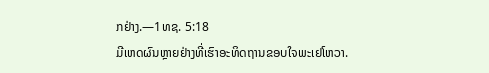ກຢ່າງ.—1ທຊ. 5:18
ມີເຫດຜົນຫຼາຍຢ່າງທີ່ເຮົາອະທິດຖານຂອບໃຈພະເຢໂຫວາ.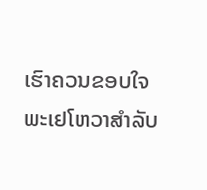ເຮົາຄວນຂອບໃຈພະເຢໂຫວາສຳລັບ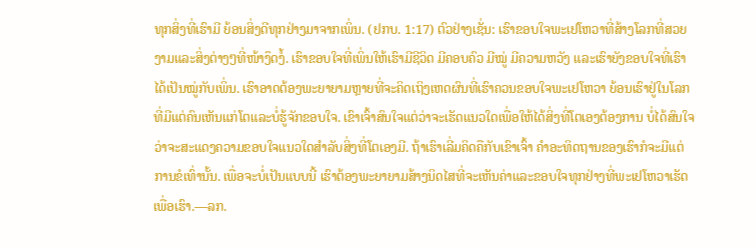ທຸກສິ່ງທີ່ເຮົາມີ ຍ້ອນສິ່ງດີທຸກຢ່າງມາຈາກເພິ່ນ. (ຢກບ. 1:17) ຕົວຢ່າງເຊັ່ນ: ເຮົາຂອບໃຈພະເຢໂຫວາທີ່ສ້າງໂລກທີ່ສວຍງາມແລະສິ່ງຕ່າງໆທີ່ໜ້າງຶດງໍ້. ເຮົາຂອບໃຈທີ່ເພິ່ນໃຫ້ເຮົາມີຊີວິດ ມີຄອບຄົວ ມີໝູ່ ມີຄວາມຫວັງ ແລະເຮົາຍັງຂອບໃຈທີ່ເຮົາໄດ້ເປັນໝູ່ກັບເພິ່ນ. ເຮົາອາດຕ້ອງພະຍາຍາມຫຼາຍທີ່ຈະຄິດເຖິງເຫດຜົນທີ່ເຮົາຄວນຂອບໃຈພະເຢໂຫວາ ຍ້ອນເຮົາຢູ່ໃນໂລກທີ່ມີແຕ່ຄົນເຫັນແກ່ໂຕແລະບໍ່ຮູ້ຈັກຂອບໃຈ. ເຂົາເຈົ້າສົນໃຈແຕ່ວ່າຈະເຮັດແນວໃດເພື່ອໃຫ້ໄດ້ສິ່ງທີ່ໂຕເອງຕ້ອງການ ບໍ່ໄດ້ສົນໃຈວ່າຈະສະແດງຄວາມຂອບໃຈແນວໃດສຳລັບສິ່ງທີ່ໂຕເອງມີ. ຖ້າເຮົາເລີ່ມຄິດຄືກັບເຂົາເຈົ້າ ຄຳອະທິດຖານຂອງເຮົາກໍຈະມີແຕ່ການຂໍເທົ່ານັ້ນ. ເພື່ອຈະບໍ່ເປັນແບບນີ້ ເຮົາຕ້ອງພະຍາຍາມສ້າງນິດໄສທີ່ຈະເຫັນຄ່າແລະຂອບໃຈທຸກຢ່າງທີ່ພະເຢໂຫວາເຮັດເພື່ອເຮົາ.—ລກ.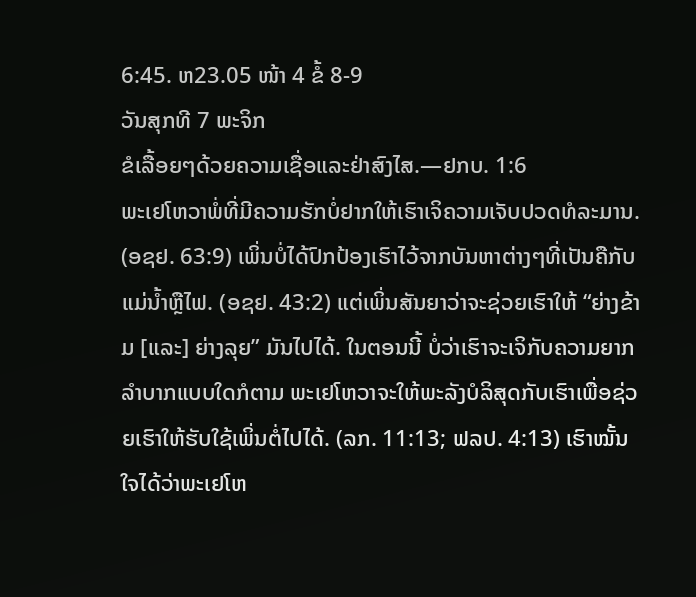6:45. ຫ23.05 ໜ້າ 4 ຂໍ້ 8-9
ວັນສຸກທີ 7 ພະຈິກ
ຂໍເລື້ອຍໆດ້ວຍຄວາມເຊື່ອແລະຢ່າສົງໄສ.—ຢກບ. 1:6
ພະເຢໂຫວາພໍ່ທີ່ມີຄວາມຮັກບໍ່ຢາກໃຫ້ເຮົາເຈິຄວາມເຈັບປວດທໍລະມານ. (ອຊຢ. 63:9) ເພິ່ນບໍ່ໄດ້ປົກປ້ອງເຮົາໄວ້ຈາກບັນຫາຕ່າງໆທີ່ເປັນຄືກັບແມ່ນ້ຳຫຼືໄຟ. (ອຊຢ. 43:2) ແຕ່ເພິ່ນສັນຍາວ່າຈະຊ່ວຍເຮົາໃຫ້ “ຍ່າງຂ້າມ [ແລະ] ຍ່າງລຸຍ” ມັນໄປໄດ້. ໃນຕອນນີ້ ບໍ່ວ່າເຮົາຈະເຈິກັບຄວາມຍາກລຳບາກແບບໃດກໍຕາມ ພະເຢໂຫວາຈະໃຫ້ພະລັງບໍລິສຸດກັບເຮົາເພື່ອຊ່ວຍເຮົາໃຫ້ຮັບໃຊ້ເພິ່ນຕໍ່ໄປໄດ້. (ລກ. 11:13; ຟລປ. 4:13) ເຮົາໝັ້ນໃຈໄດ້ວ່າພະເຢໂຫ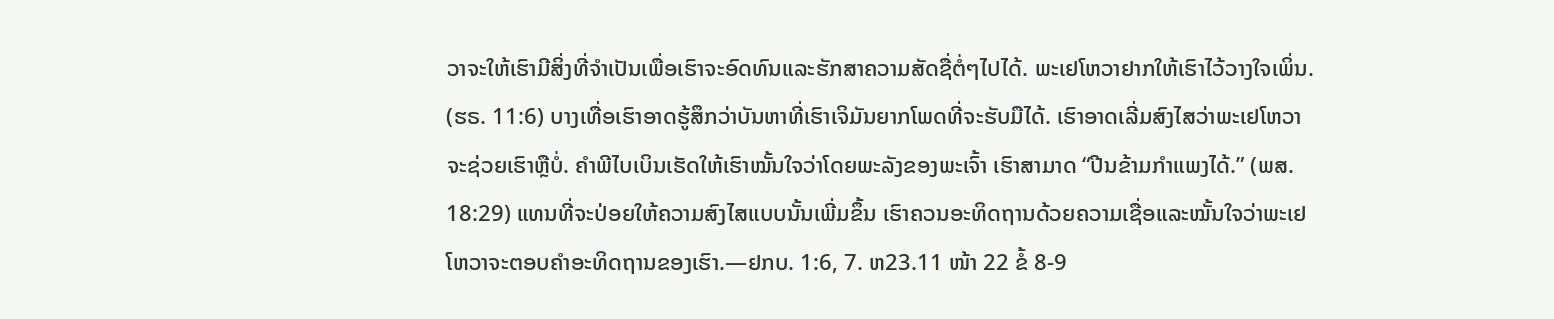ວາຈະໃຫ້ເຮົາມີສິ່ງທີ່ຈຳເປັນເພື່ອເຮົາຈະອົດທົນແລະຮັກສາຄວາມສັດຊື່ຕໍ່ໆໄປໄດ້. ພະເຢໂຫວາຢາກໃຫ້ເຮົາໄວ້ວາງໃຈເພິ່ນ. (ຮຣ. 11:6) ບາງເທື່ອເຮົາອາດຮູ້ສຶກວ່າບັນຫາທີ່ເຮົາເຈິມັນຍາກໂພດທີ່ຈະຮັບມືໄດ້. ເຮົາອາດເລີ່ມສົງໄສວ່າພະເຢໂຫວາຈະຊ່ວຍເຮົາຫຼືບໍ່. ຄຳພີໄບເບິນເຮັດໃຫ້ເຮົາໝັ້ນໃຈວ່າໂດຍພະລັງຂອງພະເຈົ້າ ເຮົາສາມາດ “ປີນຂ້າມກຳແພງໄດ້.” (ພສ. 18:29) ແທນທີ່ຈະປ່ອຍໃຫ້ຄວາມສົງໄສແບບນັ້ນເພີ່ມຂຶ້ນ ເຮົາຄວນອະທິດຖານດ້ວຍຄວາມເຊື່ອແລະໝັ້ນໃຈວ່າພະເຢໂຫວາຈະຕອບຄຳອະທິດຖານຂອງເຮົາ.—ຢກບ. 1:6, 7. ຫ23.11 ໜ້າ 22 ຂໍ້ 8-9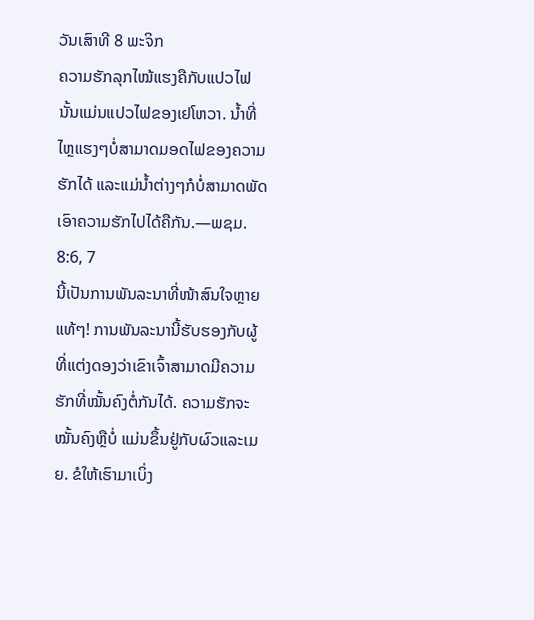ວັນເສົາທີ 8 ພະຈິກ
ຄວາມຮັກລຸກໄໝ້ແຮງຄືກັບແປວໄຟ ນັ້ນແມ່ນແປວໄຟຂອງເຢໂຫວາ. ນ້ຳທີ່ໄຫຼແຮງໆບໍ່ສາມາດມອດໄຟຂອງຄວາມຮັກໄດ້ ແລະແມ່ນ້ຳຕ່າງໆກໍບໍ່ສາມາດພັດເອົາຄວາມຮັກໄປໄດ້ຄືກັນ.—ພຊມ. 8:6, 7
ນີ້ເປັນການພັນລະນາທີ່ໜ້າສົນໃຈຫຼາຍແທ້ໆ! ການພັນລະນານີ້ຮັບຮອງກັບຜູ້ທີ່ແຕ່ງດອງວ່າເຂົາເຈົ້າສາມາດມີຄວາມຮັກທີ່ໝັ້ນຄົງຕໍ່ກັນໄດ້. ຄວາມຮັກຈະໝັ້ນຄົງຫຼືບໍ່ ແມ່ນຂຶ້ນຢູ່ກັບຜົວແລະເມຍ. ຂໍໃຫ້ເຮົາມາເບິ່ງ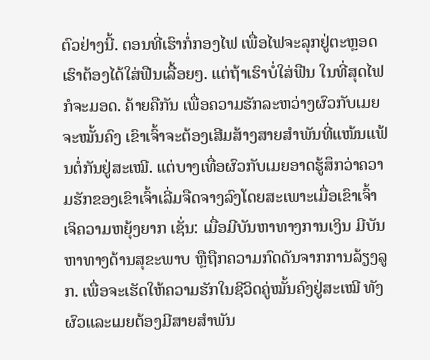ຕົວຢ່າງນີ້. ຕອນທີ່ເຮົາກໍ່ກອງໄຟ ເພື່ອໄຟຈະລຸກຢູ່ຕະຫຼອດ ເຮົາຕ້ອງໄດ້ໃສ່ຟືນເລື້ອຍໆ. ແຕ່ຖ້າເຮົາບໍ່ໃສ່ຟືນ ໃນທີ່ສຸດໄຟກໍຈະມອດ. ຄ້າຍຄືກັນ ເພື່ອຄວາມຮັກລະຫວ່າງຜົວກັບເມຍຈະໝັ້ນຄົງ ເຂົາເຈົ້າຈະຕ້ອງເສີມສ້າງສາຍສຳພັນທີ່ແໜ້ນແຟ້ນຕໍ່ກັນຢູ່ສະເໝີ. ແຕ່ບາງເທື່ອຜົວກັບເມຍອາດຮູ້ສຶກວ່າຄວາມຮັກຂອງເຂົາເຈົ້າເລີ່ມຈືດຈາງລົງໂດຍສະເພາະເມື່ອເຂົາເຈົ້າເຈິຄວາມຫຍຸ້ງຍາກ ເຊັ່ນ: ເມື່ອມີບັນຫາທາງການເງິນ ມີບັນຫາທາງດ້ານສຸຂະພາບ ຫຼືຖືກຄວາມກົດດັນຈາກການລ້ຽງລູກ. ເພື່ອຈະເຮັດໃຫ້ຄວາມຮັກໃນຊີວິດຄູ່ໝັ້ນຄົງຢູ່ສະເໝີ ທັງຜົວແລະເມຍຕ້ອງມີສາຍສຳພັນ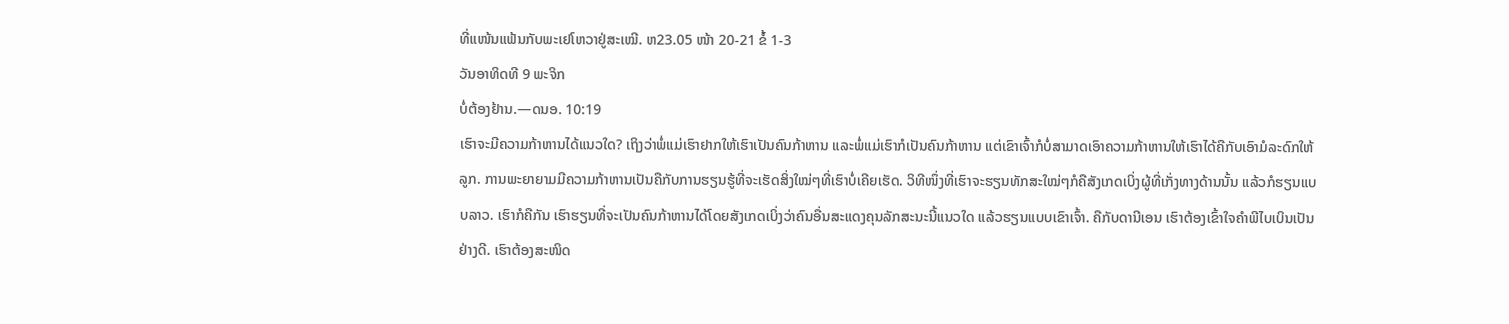ທີ່ແໜ້ນແຟ້ນກັບພະເຢໂຫວາຢູ່ສະເໝີ. ຫ23.05 ໜ້າ 20-21 ຂໍ້ 1-3
ວັນອາທິດທີ 9 ພະຈິກ
ບໍ່ຕ້ອງຢ້ານ.—ດນອ. 10:19
ເຮົາຈະມີຄວາມກ້າຫານໄດ້ແນວໃດ? ເຖິງວ່າພໍ່ແມ່ເຮົາຢາກໃຫ້ເຮົາເປັນຄົນກ້າຫານ ແລະພໍ່ແມ່ເຮົາກໍເປັນຄົນກ້າຫານ ແຕ່ເຂົາເຈົ້າກໍບໍ່ສາມາດເອົາຄວາມກ້າຫານໃຫ້ເຮົາໄດ້ຄືກັບເອົາມໍລະດົກໃຫ້ລູກ. ການພະຍາຍາມມີຄວາມກ້າຫານເປັນຄືກັບການຮຽນຮູ້ທີ່ຈະເຮັດສິ່ງໃໝ່ໆທີ່ເຮົາບໍ່ເຄີຍເຮັດ. ວິທີໜຶ່ງທີ່ເຮົາຈະຮຽນທັກສະໃໝ່ໆກໍຄືສັງເກດເບິ່ງຜູ້ທີ່ເກັ່ງທາງດ້ານນັ້ນ ແລ້ວກໍຮຽນແບບລາວ. ເຮົາກໍຄືກັນ ເຮົາຮຽນທີ່ຈະເປັນຄົນກ້າຫານໄດ້ໂດຍສັງເກດເບິ່ງວ່າຄົນອື່ນສະແດງຄຸນລັກສະນະນີ້ແນວໃດ ແລ້ວຮຽນແບບເຂົາເຈົ້າ. ຄືກັບດານີເອນ ເຮົາຕ້ອງເຂົ້າໃຈຄຳພີໄບເບິນເປັນຢ່າງດີ. ເຮົາຕ້ອງສະໜິດ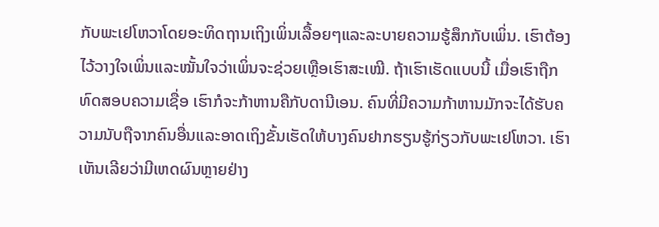ກັບພະເຢໂຫວາໂດຍອະທິດຖານເຖິງເພິ່ນເລື້ອຍໆແລະລະບາຍຄວາມຮູ້ສຶກກັບເພິ່ນ. ເຮົາຕ້ອງໄວ້ວາງໃຈເພິ່ນແລະໝັ້ນໃຈວ່າເພິ່ນຈະຊ່ວຍເຫຼືອເຮົາສະເໝີ. ຖ້າເຮົາເຮັດແບບນີ້ ເມື່ອເຮົາຖືກທົດສອບຄວາມເຊື່ອ ເຮົາກໍຈະກ້າຫານຄືກັບດານີເອນ. ຄົນທີ່ມີຄວາມກ້າຫານມັກຈະໄດ້ຮັບຄວາມນັບຖືຈາກຄົນອື່ນແລະອາດເຖິງຂັ້ນເຮັດໃຫ້ບາງຄົນຢາກຮຽນຮູ້ກ່ຽວກັບພະເຢໂຫວາ. ເຮົາເຫັນເລີຍວ່າມີເຫດຜົນຫຼາຍຢ່າງ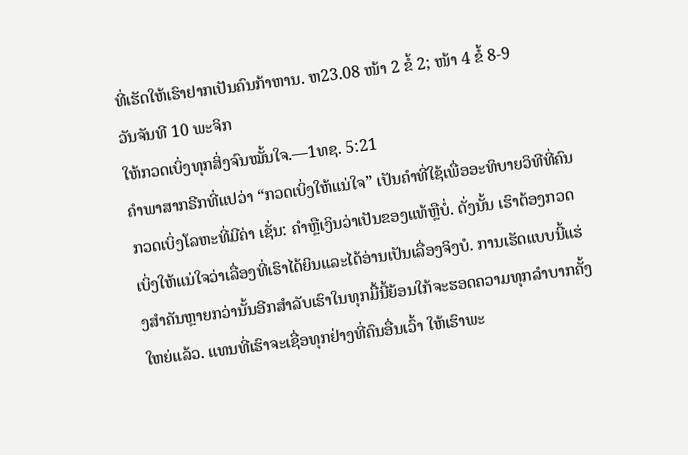ທີ່ເຮັດໃຫ້ເຮົາຢາກເປັນຄົນກ້າຫານ. ຫ23.08 ໜ້າ 2 ຂໍ້ 2; ໜ້າ 4 ຂໍ້ 8-9
ວັນຈັນທີ 10 ພະຈິກ
ໃຫ້ກວດເບິ່ງທຸກສິ່ງຈົນໝັ້ນໃຈ.—1ທຊ. 5:21
ຄຳພາສາກຣີກທີ່ແປວ່າ “ກວດເບິ່ງໃຫ້ແນ່ໃຈ” ເປັນຄຳທີ່ໃຊ້ເພື່ອອະທິບາຍວິທີທີ່ຄົນກວດເບິ່ງໂລຫະທີ່ມີຄ່າ ເຊັ່ນ: ຄຳຫຼືເງິນວ່າເປັນຂອງແທ້ຫຼືບໍ່. ດັ່ງນັ້ນ ເຮົາຕ້ອງກວດເບິ່ງໃຫ້ແນ່ໃຈວ່າເລື່ອງທີ່ເຮົາໄດ້ຍິນແລະໄດ້ອ່ານເປັນເລື່ອງຈິງບໍ. ການເຮັດແບບນີ້ແຮ່ງສຳຄັນຫຼາຍກວ່ານັ້ນອີກສຳລັບເຮົາໃນທຸກມື້ນີ້ຍ້ອນໃກ້ຈະຮອດຄວາມທຸກລຳບາກຄັ້ງໃຫຍ່ແລ້ວ. ແທນທີ່ເຮົາຈະເຊື່ອທຸກຢ່າງທີ່ຄົນອື່ນເວົ້າ ໃຫ້ເຮົາພະ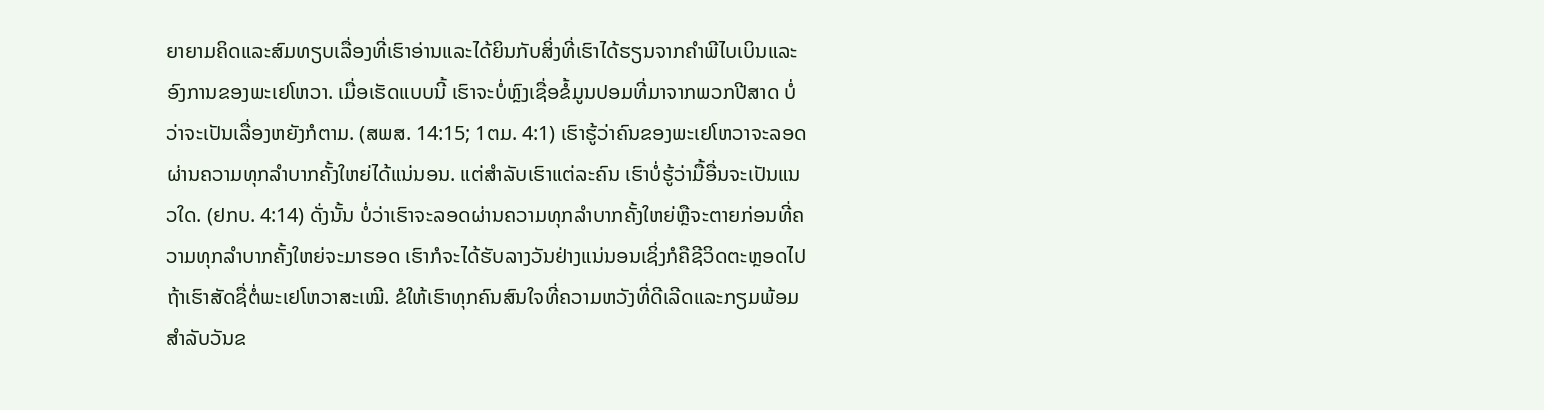ຍາຍາມຄິດແລະສົມທຽບເລື່ອງທີ່ເຮົາອ່ານແລະໄດ້ຍິນກັບສິ່ງທີ່ເຮົາໄດ້ຮຽນຈາກຄຳພີໄບເບິນແລະອົງການຂອງພະເຢໂຫວາ. ເມື່ອເຮັດແບບນີ້ ເຮົາຈະບໍ່ຫຼົງເຊື່ອຂໍ້ມູນປອມທີ່ມາຈາກພວກປີສາດ ບໍ່ວ່າຈະເປັນເລື່ອງຫຍັງກໍຕາມ. (ສພສ. 14:15; 1ຕມ. 4:1) ເຮົາຮູ້ວ່າຄົນຂອງພະເຢໂຫວາຈະລອດຜ່ານຄວາມທຸກລຳບາກຄັ້ງໃຫຍ່ໄດ້ແນ່ນອນ. ແຕ່ສຳລັບເຮົາແຕ່ລະຄົນ ເຮົາບໍ່ຮູ້ວ່າມື້ອື່ນຈະເປັນແນວໃດ. (ຢກບ. 4:14) ດັ່ງນັ້ນ ບໍ່ວ່າເຮົາຈະລອດຜ່ານຄວາມທຸກລຳບາກຄັ້ງໃຫຍ່ຫຼືຈະຕາຍກ່ອນທີ່ຄວາມທຸກລຳບາກຄັ້ງໃຫຍ່ຈະມາຮອດ ເຮົາກໍຈະໄດ້ຮັບລາງວັນຢ່າງແນ່ນອນເຊິ່ງກໍຄືຊີວິດຕະຫຼອດໄປຖ້າເຮົາສັດຊື່ຕໍ່ພະເຢໂຫວາສະເໝີ. ຂໍໃຫ້ເຮົາທຸກຄົນສົນໃຈທີ່ຄວາມຫວັງທີ່ດີເລີດແລະກຽມພ້ອມສຳລັບວັນຂ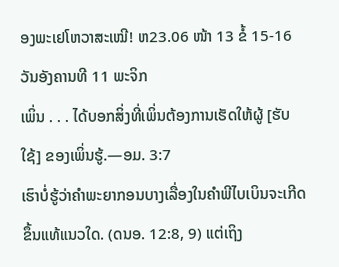ອງພະເຢໂຫວາສະເໝີ! ຫ23.06 ໜ້າ 13 ຂໍ້ 15-16
ວັນອັງຄານທີ 11 ພະຈິກ
ເພິ່ນ . . . ໄດ້ບອກສິ່ງທີ່ເພິ່ນຕ້ອງການເຮັດໃຫ້ຜູ້ [ຮັບໃຊ້] ຂອງເພິ່ນຮູ້.—ອມ. 3:7
ເຮົາບໍ່ຮູ້ວ່າຄຳພະຍາກອນບາງເລື່ອງໃນຄຳພີໄບເບິນຈະເກີດຂຶ້ນແທ້ແນວໃດ. (ດນອ. 12:8, 9) ແຕ່ເຖິງ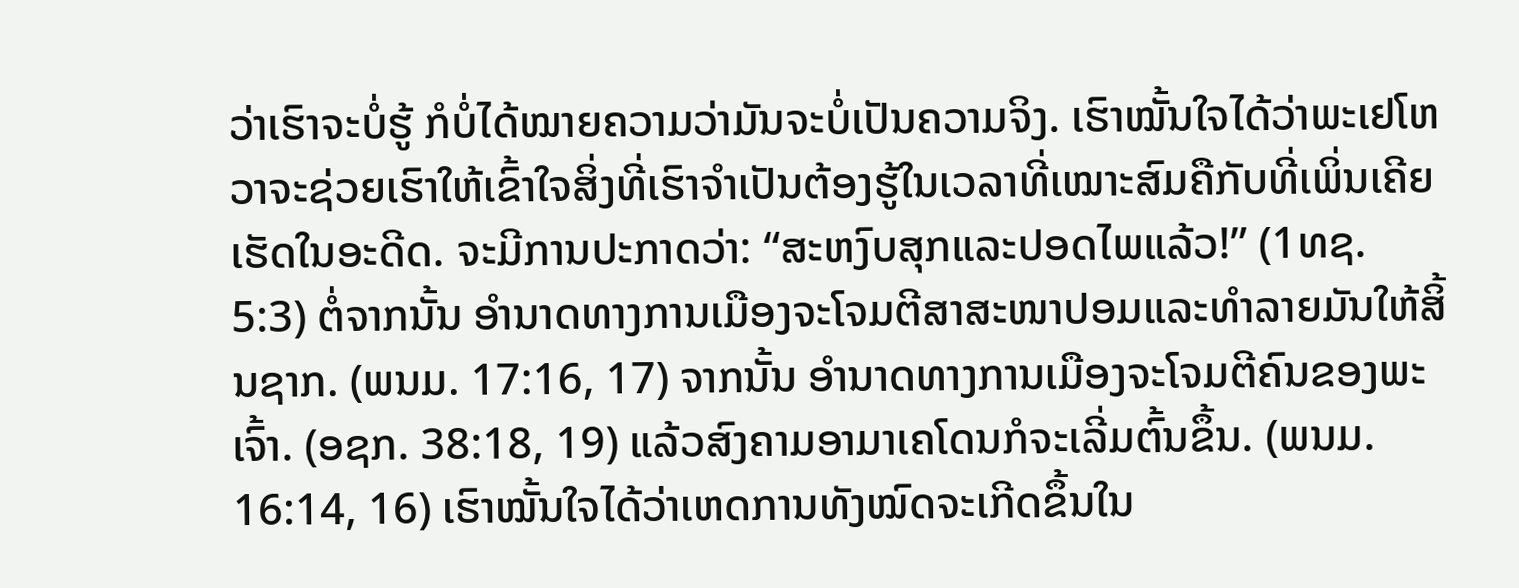ວ່າເຮົາຈະບໍ່ຮູ້ ກໍບໍ່ໄດ້ໝາຍຄວາມວ່າມັນຈະບໍ່ເປັນຄວາມຈິງ. ເຮົາໝັ້ນໃຈໄດ້ວ່າພະເຢໂຫວາຈະຊ່ວຍເຮົາໃຫ້ເຂົ້າໃຈສິ່ງທີ່ເຮົາຈຳເປັນຕ້ອງຮູ້ໃນເວລາທີ່ເໝາະສົມຄືກັບທີ່ເພິ່ນເຄີຍເຮັດໃນອະດີດ. ຈະມີການປະກາດວ່າ: “ສະຫງົບສຸກແລະປອດໄພແລ້ວ!” (1ທຊ. 5:3) ຕໍ່ຈາກນັ້ນ ອຳນາດທາງການເມືອງຈະໂຈມຕີສາສະໜາປອມແລະທຳລາຍມັນໃຫ້ສິ້ນຊາກ. (ພນມ. 17:16, 17) ຈາກນັ້ນ ອຳນາດທາງການເມືອງຈະໂຈມຕີຄົນຂອງພະເຈົ້າ. (ອຊກ. 38:18, 19) ແລ້ວສົງຄາມອາມາເຄໂດນກໍຈະເລີ່ມຕົ້ນຂຶ້ນ. (ພນມ. 16:14, 16) ເຮົາໝັ້ນໃຈໄດ້ວ່າເຫດການທັງໝົດຈະເກີດຂຶ້ນໃນ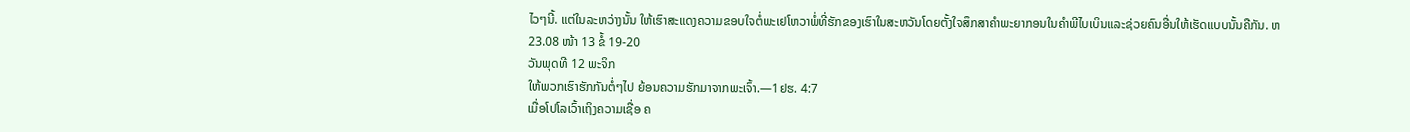ໄວໆນີ້. ແຕ່ໃນລະຫວ່າງນັ້ນ ໃຫ້ເຮົາສະແດງຄວາມຂອບໃຈຕໍ່ພະເຢໂຫວາພໍ່ທີ່ຮັກຂອງເຮົາໃນສະຫວັນໂດຍຕັ້ງໃຈສຶກສາຄຳພະຍາກອນໃນຄຳພີໄບເບິນແລະຊ່ວຍຄົນອື່ນໃຫ້ເຮັດແບບນັ້ນຄືກັນ. ຫ23.08 ໜ້າ 13 ຂໍ້ 19-20
ວັນພຸດທີ 12 ພະຈິກ
ໃຫ້ພວກເຮົາຮັກກັນຕໍ່ໆໄປ ຍ້ອນຄວາມຮັກມາຈາກພະເຈົ້າ.—1ຢຮ. 4:7
ເມື່ອໂປໂລເວົ້າເຖິງຄວາມເຊື່ອ ຄ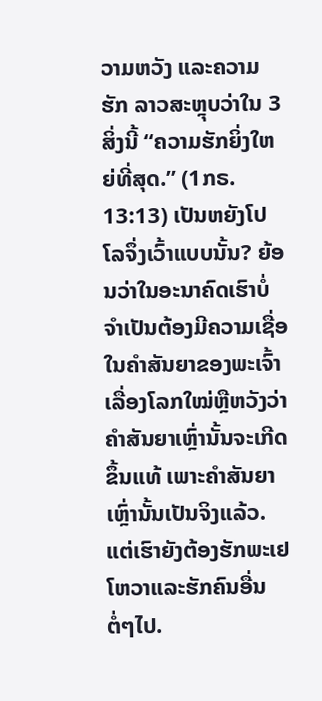ວາມຫວັງ ແລະຄວາມຮັກ ລາວສະຫຼຸບວ່າໃນ 3 ສິ່ງນີ້ “ຄວາມຮັກຍິ່ງໃຫຍ່ທີ່ສຸດ.” (1ກຣ. 13:13) ເປັນຫຍັງໂປໂລຈຶ່ງເວົ້າແບບນັ້ນ? ຍ້ອນວ່າໃນອະນາຄົດເຮົາບໍ່ຈຳເປັນຕ້ອງມີຄວາມເຊື່ອໃນຄຳສັນຍາຂອງພະເຈົ້າເລື່ອງໂລກໃໝ່ຫຼືຫວັງວ່າຄຳສັນຍາເຫຼົ່ານັ້ນຈະເກີດຂຶ້ນແທ້ ເພາະຄຳສັນຍາເຫຼົ່ານັ້ນເປັນຈິງແລ້ວ. ແຕ່ເຮົາຍັງຕ້ອງຮັກພະເຢໂຫວາແລະຮັກຄົນອື່ນຕໍ່ໆໄປ.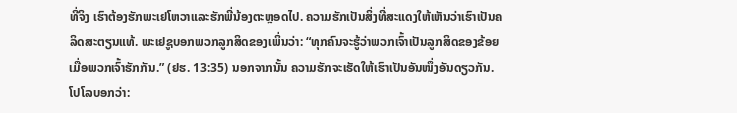ທີ່ຈິງ ເຮົາຕ້ອງຮັກພະເຢໂຫວາແລະຮັກພີ່ນ້ອງຕະຫຼອດໄປ. ຄວາມຮັກເປັນສິ່ງທີ່ສະແດງໃຫ້ເຫັນວ່າເຮົາເປັນຄລິດສະຕຽນແທ້. ພະເຢຊູບອກພວກລູກສິດຂອງເພິ່ນວ່າ: “ທຸກຄົນຈະຮູ້ວ່າພວກເຈົ້າເປັນລູກສິດຂອງຂ້ອຍ ເມື່ອພວກເຈົ້າຮັກກັນ.” (ຢຮ. 13:35) ນອກຈາກນັ້ນ ຄວາມຮັກຈະເຮັດໃຫ້ເຮົາເປັນອັນໜຶ່ງອັນດຽວກັນ. ໂປໂລບອກວ່າ: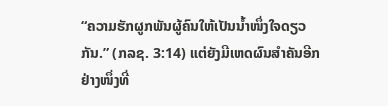“ຄວາມຮັກຜູກພັນຜູ້ຄົນໃຫ້ເປັນນ້ຳໜຶ່ງໃຈດຽວກັນ.” (ກລຊ. 3:14) ແຕ່ຍັງມີເຫດຜົນສຳຄັນອີກຢ່າງໜຶ່ງທີ່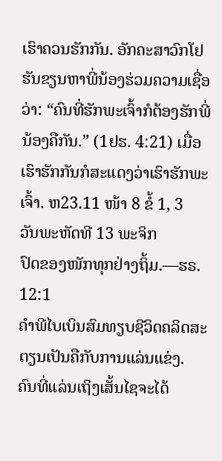ເຮົາຄວນຮັກກັນ. ອັກຄະສາວົກໂຢຮັນຂຽນຫາພີ່ນ້ອງຮ່ວມຄວາມເຊື່ອວ່າ: “ຄົນທີ່ຮັກພະເຈົ້າກໍຕ້ອງຮັກພີ່ນ້ອງຄືກັນ.” (1ຢຮ. 4:21) ເມື່ອເຮົາຮັກກັນກໍສະແດງວ່າເຮົາຮັກພະເຈົ້າ. ຫ23.11 ໜ້າ 8 ຂໍ້ 1, 3
ວັນພະຫັດທີ 13 ພະຈິກ
ປົດຂອງໜັກທຸກຢ່າງຖິ້ມ.—ຮຣ. 12:1
ຄຳພີໄບເບິນສົມທຽບຊີວິດຄລິດສະຕຽນເປັນຄືກັບການແລ່ນແຂ່ງ. ຄົນທີ່ແລ່ນເຖິງເສັ້ນໄຊຈະໄດ້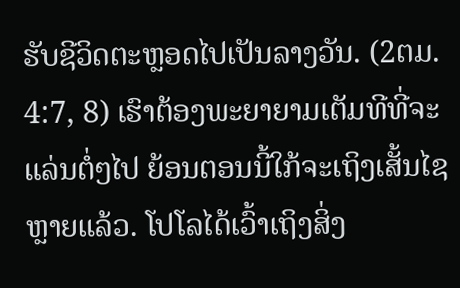ຮັບຊີວິດຕະຫຼອດໄປເປັນລາງວັນ. (2ຕມ. 4:7, 8) ເຮົາຕ້ອງພະຍາຍາມເຕັມທີທີ່ຈະແລ່ນຕໍ່ໆໄປ ຍ້ອນຕອນນີ້ໃກ້ຈະເຖິງເສັ້ນໄຊຫຼາຍແລ້ວ. ໂປໂລໄດ້ເວົ້າເຖິງສິ່ງ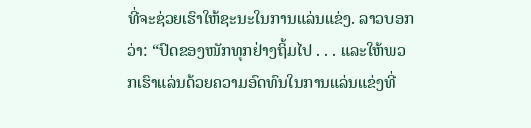ທີ່ຈະຊ່ວຍເຮົາໃຫ້ຊະນະໃນການແລ່ນແຂ່ງ. ລາວບອກວ່າ: “ປົດຂອງໜັກທຸກຢ່າງຖິ້ມໄປ . . . ແລະໃຫ້ພວກເຮົາແລ່ນດ້ວຍຄວາມອົດທົນໃນການແລ່ນແຂ່ງທີ່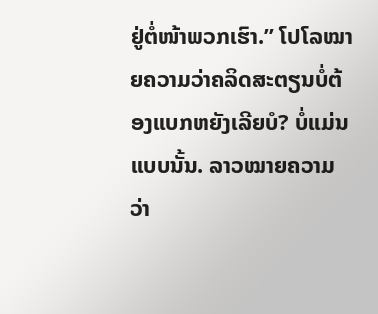ຢູ່ຕໍ່ໜ້າພວກເຮົາ.” ໂປໂລໝາຍຄວາມວ່າຄລິດສະຕຽນບໍ່ຕ້ອງແບກຫຍັງເລີຍບໍ? ບໍ່ແມ່ນແບບນັ້ນ. ລາວໝາຍຄວາມວ່າ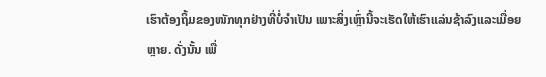ເຮົາຕ້ອງຖິ້ມຂອງໜັກທຸກຢ່າງທີ່ບໍ່ຈຳເປັນ ເພາະສິ່ງເຫຼົ່ານີ້ຈະເຮັດໃຫ້ເຮົາແລ່ນຊ້າລົງແລະເມື່ອຍຫຼາຍ. ດັ່ງນັ້ນ ເພື່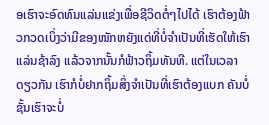ອເຮົາຈະອົດທົນແລ່ນແຂ່ງເພື່ອຊີວິດຕໍ່ໆໄປໄດ້ ເຮົາຕ້ອງຟ້າວກວດເບິ່ງວ່າມີຂອງໜັກຫຍັງແດ່ທີ່ບໍ່ຈຳເປັນທີ່ເຮັດໃຫ້ເຮົາແລ່ນຊ້າລົງ ແລ້ວຈາກນັ້ນກໍຟ້າວຖິ້ມທັນທີ. ແຕ່ໃນເວລາດຽວກັນ ເຮົາກໍບໍ່ຢາກຖິ້ມສິ່ງຈຳເປັນທີ່ເຮົາຕ້ອງແບກ ຄັນບໍ່ຊັ້ນເຮົາຈະບໍ່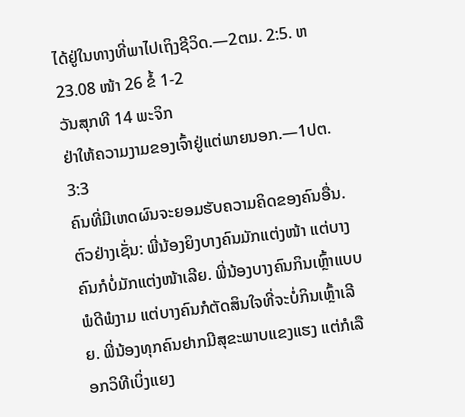ໄດ້ຢູ່ໃນທາງທີ່ພາໄປເຖິງຊີວິດ.—2ຕມ. 2:5. ຫ23.08 ໜ້າ 26 ຂໍ້ 1-2
ວັນສຸກທີ 14 ພະຈິກ
ຢ່າໃຫ້ຄວາມງາມຂອງເຈົ້າຢູ່ແຕ່ພາຍນອກ.—1ປຕ. 3:3
ຄົນທີ່ມີເຫດຜົນຈະຍອມຮັບຄວາມຄິດຂອງຄົນອື່ນ. ຕົວຢ່າງເຊັ່ນ: ພີ່ນ້ອງຍິງບາງຄົນມັກແຕ່ງໜ້າ ແຕ່ບາງຄົນກໍບໍ່ມັກແຕ່ງໜ້າເລີຍ. ພີ່ນ້ອງບາງຄົນກິນເຫຼົ້າແບບພໍດີພໍງາມ ແຕ່ບາງຄົນກໍຕັດສິນໃຈທີ່ຈະບໍ່ກິນເຫຼົ້າເລີຍ. ພີ່ນ້ອງທຸກຄົນຢາກມີສຸຂະພາບແຂງແຮງ ແຕ່ກໍເລືອກວິທີເບິ່ງແຍງ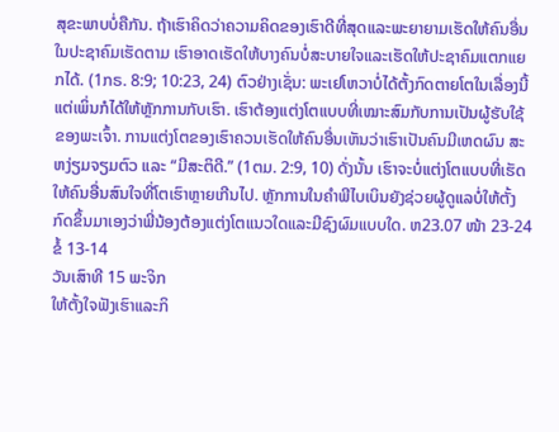ສຸຂະພາບບໍ່ຄືກັນ. ຖ້າເຮົາຄິດວ່າຄວາມຄິດຂອງເຮົາດີທີ່ສຸດແລະພະຍາຍາມເຮັດໃຫ້ຄົນອື່ນໃນປະຊາຄົມເຮັດຕາມ ເຮົາອາດເຮັດໃຫ້ບາງຄົນບໍ່ສະບາຍໃຈແລະເຮັດໃຫ້ປະຊາຄົມແຕກແຍກໄດ້. (1ກຣ. 8:9; 10:23, 24) ຕົວຢ່າງເຊັ່ນ: ພະເຢໂຫວາບໍ່ໄດ້ຕັ້ງກົດຕາຍໂຕໃນເລື່ອງນີ້ ແຕ່ເພິ່ນກໍໄດ້ໃຫ້ຫຼັກການກັບເຮົາ. ເຮົາຕ້ອງແຕ່ງໂຕແບບທີ່ເໝາະສົມກັບການເປັນຜູ້ຮັບໃຊ້ຂອງພະເຈົ້າ. ການແຕ່ງໂຕຂອງເຮົາຄວນເຮັດໃຫ້ຄົນອື່ນເຫັນວ່າເຮົາເປັນຄົນມີເຫດຜົນ ສະຫງ່ຽມຈຽມຕົວ ແລະ “ມີສະຕິດີ.” (1ຕມ. 2:9, 10) ດັ່ງນັ້ນ ເຮົາຈະບໍ່ແຕ່ງໂຕແບບທີ່ເຮັດໃຫ້ຄົນອື່ນສົນໃຈທີ່ໂຕເຮົາຫຼາຍເກີນໄປ. ຫຼັກການໃນຄຳພີໄບເບິນຍັງຊ່ວຍຜູ້ດູແລບໍ່ໃຫ້ຕັ້ງກົດຂຶ້ນມາເອງວ່າພີ່ນ້ອງຕ້ອງແຕ່ງໂຕແນວໃດແລະມີຊົງຜົມແບບໃດ. ຫ23.07 ໜ້າ 23-24 ຂໍ້ 13-14
ວັນເສົາທີ 15 ພະຈິກ
ໃຫ້ຕັ້ງໃຈຟັງເຮົາແລະກິ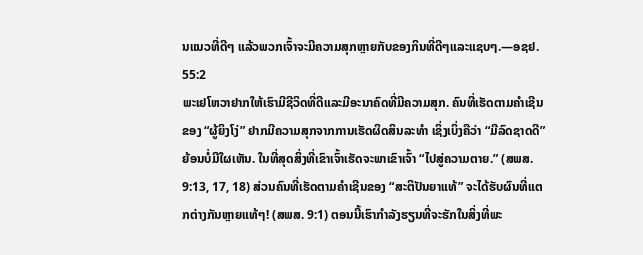ນແນວທີ່ດີໆ ແລ້ວພວກເຈົ້າຈະມີຄວາມສຸກຫຼາຍກັບຂອງກິນທີ່ດີໆແລະແຊບໆ.—ອຊຢ. 55:2
ພະເຢໂຫວາຢາກໃຫ້ເຮົາມີຊີວິດທີ່ດີແລະມີອະນາຄົດທີ່ມີຄວາມສຸກ. ຄົນທີ່ເຮັດຕາມຄຳເຊີນຂອງ “ຜູ້ຍິງໂງ່” ຢາກມີຄວາມສຸກຈາກການເຮັດຜິດສິນລະທຳ ເຊິ່ງເບິ່ງຄືວ່າ “ມີລົດຊາດດີ” ຍ້ອນບໍ່ມີໃຜເຫັນ. ໃນທີ່ສຸດສິ່ງທີ່ເຂົາເຈົ້າເຮັດຈະພາເຂົາເຈົ້າ “ໄປສູ່ຄວາມຕາຍ.” (ສພສ. 9:13, 17, 18) ສ່ວນຄົນທີ່ເຮັດຕາມຄຳເຊີນຂອງ “ສະຕິປັນຍາແທ້” ຈະໄດ້ຮັບຜົນທີ່ແຕກຕ່າງກັນຫຼາຍແທ້ໆ! (ສພສ. 9:1) ຕອນນີ້ເຮົາກຳລັງຮຽນທີ່ຈະຮັກໃນສິ່ງທີ່ພະ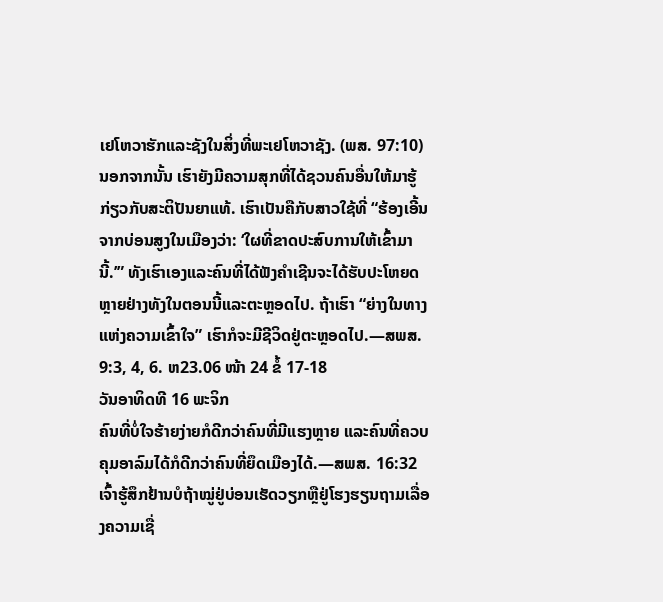ເຢໂຫວາຮັກແລະຊັງໃນສິ່ງທີ່ພະເຢໂຫວາຊັງ. (ພສ. 97:10) ນອກຈາກນັ້ນ ເຮົາຍັງມີຄວາມສຸກທີ່ໄດ້ຊວນຄົນອື່ນໃຫ້ມາຮູ້ກ່ຽວກັບສະຕິປັນຍາແທ້. ເຮົາເປັນຄືກັບສາວໃຊ້ທີ່ “ຮ້ອງເອີ້ນຈາກບ່ອນສູງໃນເມືອງວ່າ: ‘ໃຜທີ່ຂາດປະສົບການໃຫ້ເຂົ້າມານີ້.’” ທັງເຮົາເອງແລະຄົນທີ່ໄດ້ຟັງຄຳເຊີນຈະໄດ້ຮັບປະໂຫຍດຫຼາຍຢ່າງທັງໃນຕອນນີ້ແລະຕະຫຼອດໄປ. ຖ້າເຮົາ “ຍ່າງໃນທາງແຫ່ງຄວາມເຂົ້າໃຈ” ເຮົາກໍຈະມີຊີວິດຢູ່ຕະຫຼອດໄປ.—ສພສ. 9:3, 4, 6. ຫ23.06 ໜ້າ 24 ຂໍ້ 17-18
ວັນອາທິດທີ 16 ພະຈິກ
ຄົນທີ່ບໍ່ໃຈຮ້າຍງ່າຍກໍດີກວ່າຄົນທີ່ມີແຮງຫຼາຍ ແລະຄົນທີ່ຄວບຄຸມອາລົມໄດ້ກໍດີກວ່າຄົນທີ່ຍຶດເມືອງໄດ້.—ສພສ. 16:32
ເຈົ້າຮູ້ສຶກຢ້ານບໍຖ້າໝູ່ຢູ່ບ່ອນເຮັດວຽກຫຼືຢູ່ໂຮງຮຽນຖາມເລື່ອງຄວາມເຊື່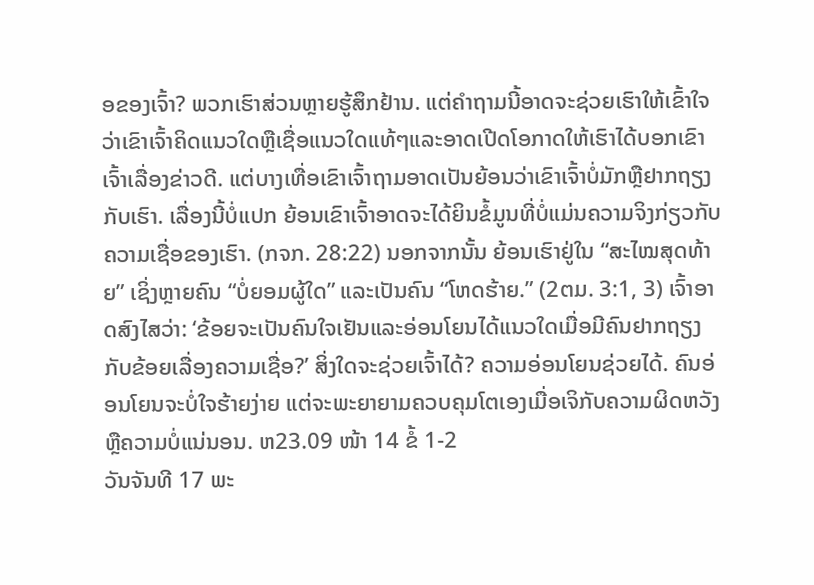ອຂອງເຈົ້າ? ພວກເຮົາສ່ວນຫຼາຍຮູ້ສຶກຢ້ານ. ແຕ່ຄຳຖາມນີ້ອາດຈະຊ່ວຍເຮົາໃຫ້ເຂົ້າໃຈວ່າເຂົາເຈົ້າຄິດແນວໃດຫຼືເຊື່ອແນວໃດແທ້ໆແລະອາດເປີດໂອກາດໃຫ້ເຮົາໄດ້ບອກເຂົາເຈົ້າເລື່ອງຂ່າວດີ. ແຕ່ບາງເທື່ອເຂົາເຈົ້າຖາມອາດເປັນຍ້ອນວ່າເຂົາເຈົ້າບໍ່ມັກຫຼືຢາກຖຽງກັບເຮົາ. ເລື່ອງນີ້ບໍ່ແປກ ຍ້ອນເຂົາເຈົ້າອາດຈະໄດ້ຍິນຂໍ້ມູນທີ່ບໍ່ແມ່ນຄວາມຈິງກ່ຽວກັບຄວາມເຊື່ອຂອງເຮົາ. (ກຈກ. 28:22) ນອກຈາກນັ້ນ ຍ້ອນເຮົາຢູ່ໃນ “ສະໄໝສຸດທ້າຍ” ເຊິ່ງຫຼາຍຄົນ “ບໍ່ຍອມຜູ້ໃດ” ແລະເປັນຄົນ “ໂຫດຮ້າຍ.” (2ຕມ. 3:1, 3) ເຈົ້າອາດສົງໄສວ່າ: ‘ຂ້ອຍຈະເປັນຄົນໃຈເຢັນແລະອ່ອນໂຍນໄດ້ແນວໃດເມື່ອມີຄົນຢາກຖຽງກັບຂ້ອຍເລື່ອງຄວາມເຊື່ອ?’ ສິ່ງໃດຈະຊ່ວຍເຈົ້າໄດ້? ຄວາມອ່ອນໂຍນຊ່ວຍໄດ້. ຄົນອ່ອນໂຍນຈະບໍ່ໃຈຮ້າຍງ່າຍ ແຕ່ຈະພະຍາຍາມຄວບຄຸມໂຕເອງເມື່ອເຈິກັບຄວາມຜິດຫວັງຫຼືຄວາມບໍ່ແນ່ນອນ. ຫ23.09 ໜ້າ 14 ຂໍ້ 1-2
ວັນຈັນທີ 17 ພະ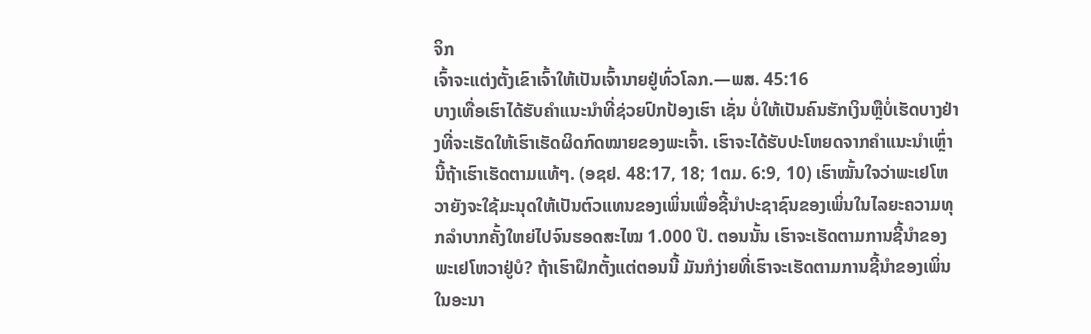ຈິກ
ເຈົ້າຈະແຕ່ງຕັ້ງເຂົາເຈົ້າໃຫ້ເປັນເຈົ້ານາຍຢູ່ທົ່ວໂລກ.—ພສ. 45:16
ບາງເທື່ອເຮົາໄດ້ຮັບຄຳແນະນຳທີ່ຊ່ວຍປົກປ້ອງເຮົາ ເຊັ່ນ ບໍ່ໃຫ້ເປັນຄົນຮັກເງິນຫຼືບໍ່ເຮັດບາງຢ່າງທີ່ຈະເຮັດໃຫ້ເຮົາເຮັດຜິດກົດໝາຍຂອງພະເຈົ້າ. ເຮົາຈະໄດ້ຮັບປະໂຫຍດຈາກຄຳແນະນຳເຫຼົ່ານີ້ຖ້າເຮົາເຮັດຕາມແທ້ໆ. (ອຊຢ. 48:17, 18; 1ຕມ. 6:9, 10) ເຮົາໝັ້ນໃຈວ່າພະເຢໂຫວາຍັງຈະໃຊ້ມະນຸດໃຫ້ເປັນຕົວແທນຂອງເພິ່ນເພື່ອຊີ້ນຳປະຊາຊົນຂອງເພິ່ນໃນໄລຍະຄວາມທຸກລຳບາກຄັ້ງໃຫຍ່ໄປຈົນຮອດສະໄໝ 1.000 ປີ. ຕອນນັ້ນ ເຮົາຈະເຮັດຕາມການຊີ້ນຳຂອງພະເຢໂຫວາຢູ່ບໍ? ຖ້າເຮົາຝຶກຕັ້ງແຕ່ຕອນນີ້ ມັນກໍງ່າຍທີ່ເຮົາຈະເຮັດຕາມການຊີ້ນຳຂອງເພິ່ນໃນອະນາ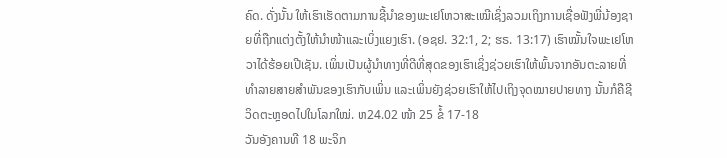ຄົດ. ດັ່ງນັ້ນ ໃຫ້ເຮົາເຮັດຕາມການຊີ້ນຳຂອງພະເຢໂຫວາສະເໝີເຊິ່ງລວມເຖິງການເຊື່ອຟັງພີ່ນ້ອງຊາຍທີ່ຖືກແຕ່ງຕັ້ງໃຫ້ນຳໜ້າແລະເບິ່ງແຍງເຮົາ. (ອຊຢ. 32:1, 2; ຮຣ. 13:17) ເຮົາໝັ້ນໃຈພະເຢໂຫວາໄດ້ຮ້ອຍເປີເຊັນ. ເພິ່ນເປັນຜູ້ນຳທາງທີ່ດີທີ່ສຸດຂອງເຮົາເຊິ່ງຊ່ວຍເຮົາໃຫ້ພົ້ນຈາກອັນຕະລາຍທີ່ທຳລາຍສາຍສຳພັນຂອງເຮົາກັບເພິ່ນ ແລະເພິ່ນຍັງຊ່ວຍເຮົາໃຫ້ໄປເຖິງຈຸດໝາຍປາຍທາງ ນັ້ນກໍຄືຊີວິດຕະຫຼອດໄປໃນໂລກໃໝ່. ຫ24.02 ໜ້າ 25 ຂໍ້ 17-18
ວັນອັງຄານທີ 18 ພະຈິກ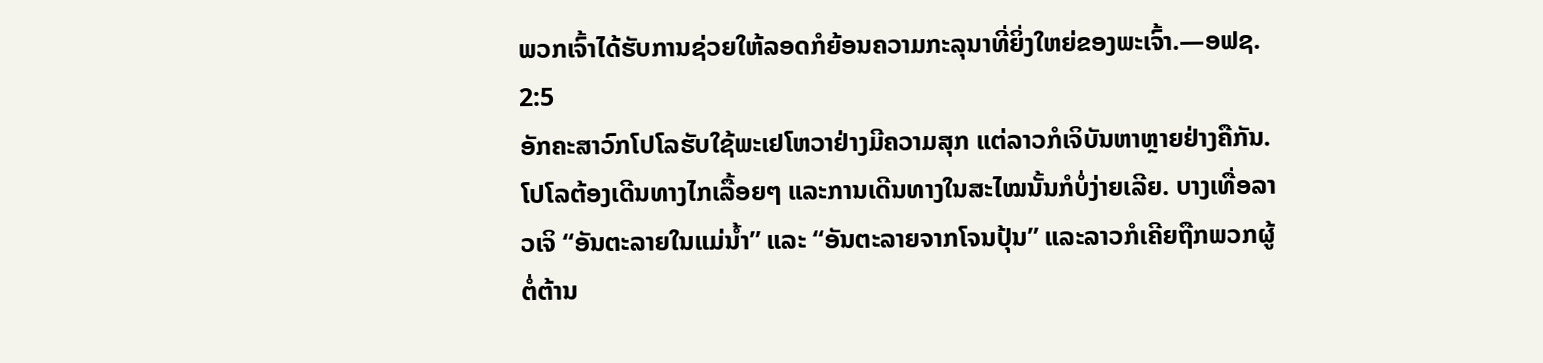ພວກເຈົ້າໄດ້ຮັບການຊ່ວຍໃຫ້ລອດກໍຍ້ອນຄວາມກະລຸນາທີ່ຍິ່ງໃຫຍ່ຂອງພະເຈົ້າ.—ອຟຊ. 2:5
ອັກຄະສາວົກໂປໂລຮັບໃຊ້ພະເຢໂຫວາຢ່າງມີຄວາມສຸກ ແຕ່ລາວກໍເຈິບັນຫາຫຼາຍຢ່າງຄືກັນ. ໂປໂລຕ້ອງເດີນທາງໄກເລື້ອຍໆ ແລະການເດີນທາງໃນສະໄໝນັ້ນກໍບໍ່ງ່າຍເລີຍ. ບາງເທື່ອລາວເຈິ “ອັນຕະລາຍໃນແມ່ນ້ຳ” ແລະ “ອັນຕະລາຍຈາກໂຈນປຸ້ນ” ແລະລາວກໍເຄີຍຖືກພວກຜູ້ຕໍ່ຕ້ານ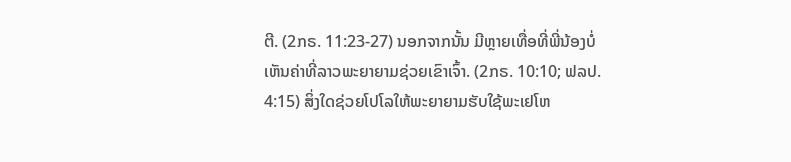ຕີ. (2ກຣ. 11:23-27) ນອກຈາກນັ້ນ ມີຫຼາຍເທື່ອທີ່ພີ່ນ້ອງບໍ່ເຫັນຄ່າທີ່ລາວພະຍາຍາມຊ່ວຍເຂົາເຈົ້າ. (2ກຣ. 10:10; ຟລປ. 4:15) ສິ່ງໃດຊ່ວຍໂປໂລໃຫ້ພະຍາຍາມຮັບໃຊ້ພະເຢໂຫ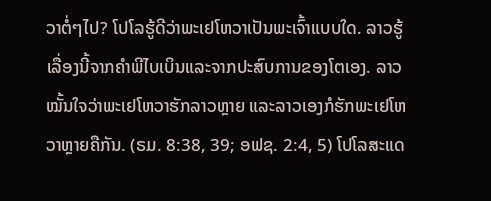ວາຕໍ່ໆໄປ? ໂປໂລຮູ້ດີວ່າພະເຢໂຫວາເປັນພະເຈົ້າແບບໃດ. ລາວຮູ້ເລື່ອງນີ້ຈາກຄຳພີໄບເບິນແລະຈາກປະສົບການຂອງໂຕເອງ. ລາວໝັ້ນໃຈວ່າພະເຢໂຫວາຮັກລາວຫຼາຍ ແລະລາວເອງກໍຮັກພະເຢໂຫວາຫຼາຍຄືກັນ. (ຣມ. 8:38, 39; ອຟຊ. 2:4, 5) ໂປໂລສະແດ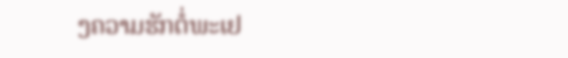ງຄວາມຮັກຕໍ່ພະເຢ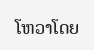ໂຫວາໂດຍ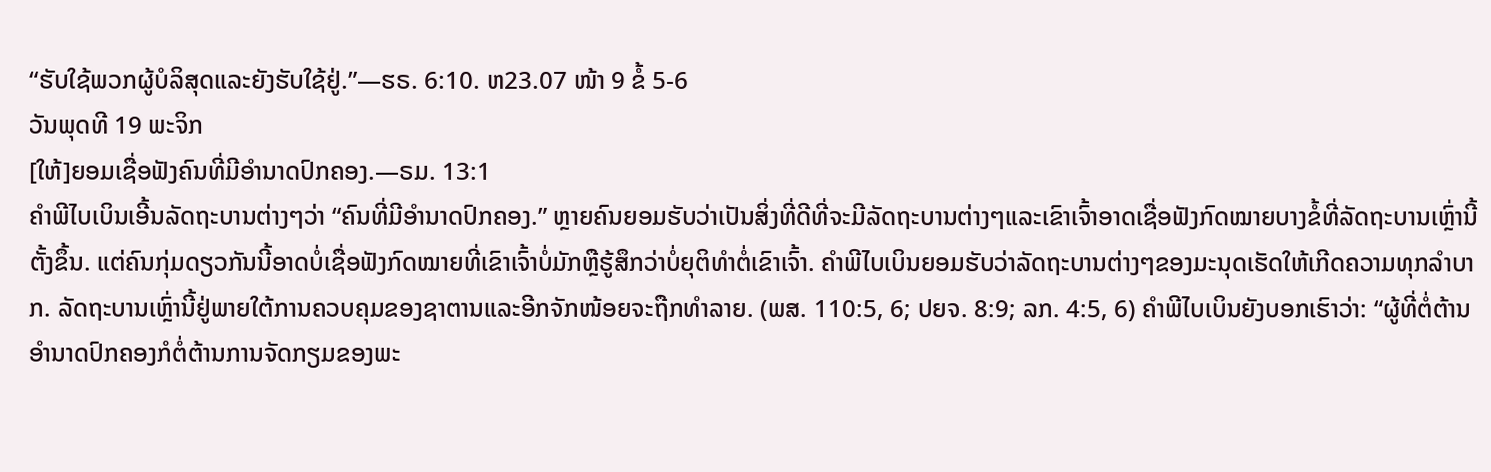“ຮັບໃຊ້ພວກຜູ້ບໍລິສຸດແລະຍັງຮັບໃຊ້ຢູ່.”—ຮຣ. 6:10. ຫ23.07 ໜ້າ 9 ຂໍ້ 5-6
ວັນພຸດທີ 19 ພະຈິກ
[ໃຫ້]ຍອມເຊື່ອຟັງຄົນທີ່ມີອຳນາດປົກຄອງ.—ຣມ. 13:1
ຄຳພີໄບເບິນເອີ້ນລັດຖະບານຕ່າງໆວ່າ “ຄົນທີ່ມີອຳນາດປົກຄອງ.” ຫຼາຍຄົນຍອມຮັບວ່າເປັນສິ່ງທີ່ດີທີ່ຈະມີລັດຖະບານຕ່າງໆແລະເຂົາເຈົ້າອາດເຊື່ອຟັງກົດໝາຍບາງຂໍ້ທີ່ລັດຖະບານເຫຼົ່ານີ້ຕັ້ງຂຶ້ນ. ແຕ່ຄົນກຸ່ມດຽວກັນນີ້ອາດບໍ່ເຊື່ອຟັງກົດໝາຍທີ່ເຂົາເຈົ້າບໍ່ມັກຫຼືຮູ້ສຶກວ່າບໍ່ຍຸຕິທຳຕໍ່ເຂົາເຈົ້າ. ຄຳພີໄບເບິນຍອມຮັບວ່າລັດຖະບານຕ່າງໆຂອງມະນຸດເຮັດໃຫ້ເກີດຄວາມທຸກລຳບາກ. ລັດຖະບານເຫຼົ່ານີ້ຢູ່ພາຍໃຕ້ການຄວບຄຸມຂອງຊາຕານແລະອີກຈັກໜ້ອຍຈະຖືກທຳລາຍ. (ພສ. 110:5, 6; ປຍຈ. 8:9; ລກ. 4:5, 6) ຄຳພີໄບເບິນຍັງບອກເຮົາວ່າ: “ຜູ້ທີ່ຕໍ່ຕ້ານອຳນາດປົກຄອງກໍຕໍ່ຕ້ານການຈັດກຽມຂອງພະ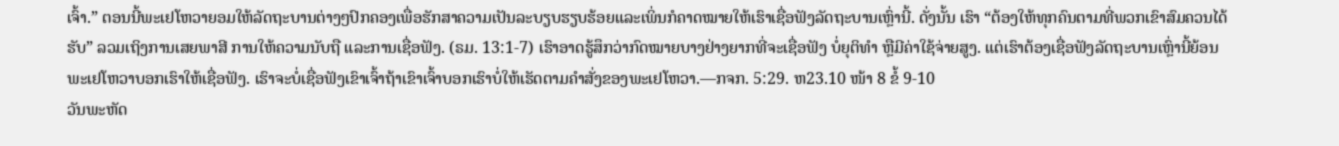ເຈົ້າ.” ຕອນນີ້ພະເຢໂຫວາຍອມໃຫ້ລັດຖະບານຕ່າງໆປົກຄອງເພື່ອຮັກສາຄວາມເປັນລະບຽບຮຽບຮ້ອຍແລະເພິ່ນກໍຄາດໝາຍໃຫ້ເຮົາເຊື່ອຟັງລັດຖະບານເຫຼົ່ານີ້. ດັ່ງນັ້ນ ເຮົາ “ຕ້ອງໃຫ້ທຸກຄົນຕາມທີ່ພວກເຂົາສົມຄວນໄດ້ຮັບ” ລວມເຖິງການເສຍພາສີ ການໃຫ້ຄວາມນັບຖື ແລະການເຊື່ອຟັງ. (ຣມ. 13:1-7) ເຮົາອາດຮູ້ສຶກວ່າກົດໝາຍບາງຢ່າງຍາກທີ່ຈະເຊື່ອຟັງ ບໍ່ຍຸຕິທຳ ຫຼືມີຄ່າໃຊ້ຈ່າຍສູງ. ແຕ່ເຮົາຕ້ອງເຊື່ອຟັງລັດຖະບານເຫຼົ່ານີ້ຍ້ອນພະເຢໂຫວາບອກເຮົາໃຫ້ເຊື່ອຟັງ. ເຮົາຈະບໍ່ເຊື່ອຟັງເຂົາເຈົ້າຖ້າເຂົາເຈົ້າບອກເຮົາບໍ່ໃຫ້ເຮັດຕາມຄຳສັ່ງຂອງພະເຢໂຫວາ.—ກຈກ. 5:29. ຫ23.10 ໜ້າ 8 ຂໍ້ 9-10
ວັນພະຫັດ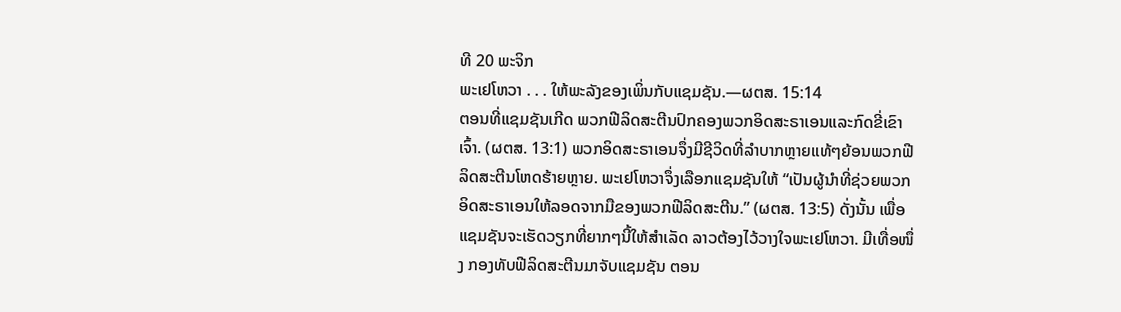ທີ 20 ພະຈິກ
ພະເຢໂຫວາ . . . ໃຫ້ພະລັງຂອງເພິ່ນກັບແຊມຊັນ.—ຜຕສ. 15:14
ຕອນທີ່ແຊມຊັນເກີດ ພວກຟີລິດສະຕີນປົກຄອງພວກອິດສະຣາເອນແລະກົດຂີ່ເຂົາເຈົ້າ. (ຜຕສ. 13:1) ພວກອິດສະຣາເອນຈຶ່ງມີຊີວິດທີ່ລຳບາກຫຼາຍແທ້ໆຍ້ອນພວກຟີລິດສະຕີນໂຫດຮ້າຍຫຼາຍ. ພະເຢໂຫວາຈຶ່ງເລືອກແຊມຊັນໃຫ້ “ເປັນຜູ້ນຳທີ່ຊ່ວຍພວກອິດສະຣາເອນໃຫ້ລອດຈາກມືຂອງພວກຟີລິດສະຕີນ.” (ຜຕສ. 13:5) ດັ່ງນັ້ນ ເພື່ອແຊມຊັນຈະເຮັດວຽກທີ່ຍາກໆນີ້ໃຫ້ສຳເລັດ ລາວຕ້ອງໄວ້ວາງໃຈພະເຢໂຫວາ. ມີເທື່ອໜຶ່ງ ກອງທັບຟີລິດສະຕີນມາຈັບແຊມຊັນ ຕອນ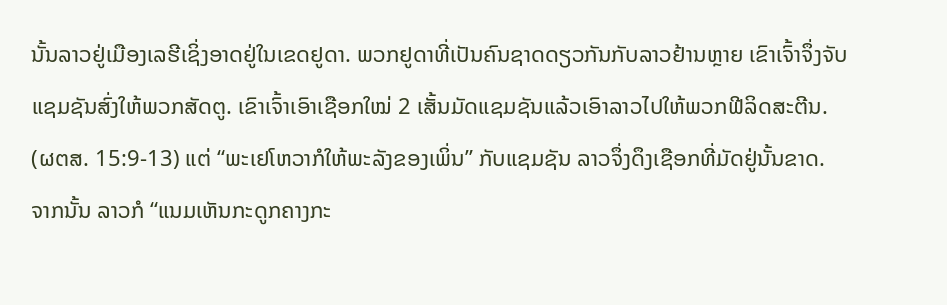ນັ້ນລາວຢູ່ເມືອງເລຮີເຊິ່ງອາດຢູ່ໃນເຂດຢູດາ. ພວກຢູດາທີ່ເປັນຄົນຊາດດຽວກັນກັບລາວຢ້ານຫຼາຍ ເຂົາເຈົ້າຈຶ່ງຈັບແຊມຊັນສົ່ງໃຫ້ພວກສັດຕູ. ເຂົາເຈົ້າເອົາເຊືອກໃໝ່ 2 ເສັ້ນມັດແຊມຊັນແລ້ວເອົາລາວໄປໃຫ້ພວກຟີລິດສະຕີນ. (ຜຕສ. 15:9-13) ແຕ່ “ພະເຢໂຫວາກໍໃຫ້ພະລັງຂອງເພິ່ນ” ກັບແຊມຊັນ ລາວຈຶ່ງດຶງເຊືອກທີ່ມັດຢູ່ນັ້ນຂາດ. ຈາກນັ້ນ ລາວກໍ “ແນມເຫັນກະດູກຄາງກະ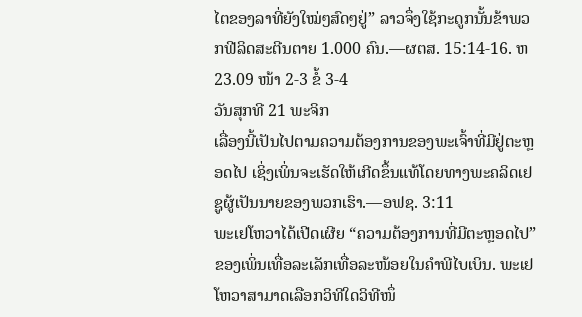ໄຕຂອງລາທີ່ຍັງໃໝ່ໆສົດໆຢູ່” ລາວຈຶ່ງໃຊ້ກະດູກນັ້ນຂ້າພວກຟີລິດສະຕີນຕາຍ 1.000 ຄົນ.—ຜຕສ. 15:14-16. ຫ23.09 ໜ້າ 2-3 ຂໍ້ 3-4
ວັນສຸກທີ 21 ພະຈິກ
ເລື່ອງນີ້ເປັນໄປຕາມຄວາມຕ້ອງການຂອງພະເຈົ້າທີ່ມີຢູ່ຕະຫຼອດໄປ ເຊິ່ງເພິ່ນຈະເຮັດໃຫ້ເກີດຂຶ້ນແທ້ໂດຍທາງພະຄລິດເຢຊູຜູ້ເປັນນາຍຂອງພວກເຮົາ.—ອຟຊ. 3:11
ພະເຢໂຫວາໄດ້ເປີດເຜີຍ “ຄວາມຕ້ອງການທີ່ມີຕະຫຼອດໄປ” ຂອງເພິ່ນເທື່ອລະເລັກເທື່ອລະໜ້ອຍໃນຄຳພີໄບເບິນ. ພະເຢໂຫວາສາມາດເລືອກວິທີໃດວິທີໜຶ່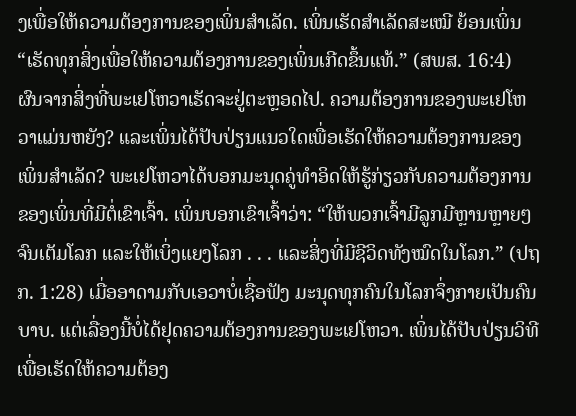ງເພື່ອໃຫ້ຄວາມຕ້ອງການຂອງເພິ່ນສຳເລັດ. ເພິ່ນເຮັດສຳເລັດສະເໝີ ຍ້ອນເພິ່ນ “ເຮັດທຸກສິ່ງເພື່ອໃຫ້ຄວາມຕ້ອງການຂອງເພິ່ນເກີດຂຶ້ນແທ້.” (ສພສ. 16:4) ຜົນຈາກສິ່ງທີ່ພະເຢໂຫວາເຮັດຈະຢູ່ຕະຫຼອດໄປ. ຄວາມຕ້ອງການຂອງພະເຢໂຫວາແມ່ນຫຍັງ? ແລະເພິ່ນໄດ້ປັບປ່ຽນແນວໃດເພື່ອເຮັດໃຫ້ຄວາມຕ້ອງການຂອງເພິ່ນສຳເລັດ? ພະເຢໂຫວາໄດ້ບອກມະນຸດຄູ່ທຳອິດໃຫ້ຮູ້ກ່ຽວກັບຄວາມຕ້ອງການຂອງເພິ່ນທີ່ມີຕໍ່ເຂົາເຈົ້າ. ເພິ່ນບອກເຂົາເຈົ້າວ່າ: “ໃຫ້ພວກເຈົ້າມີລູກມີຫຼານຫຼາຍໆຈົນເຕັມໂລກ ແລະໃຫ້ເບິ່ງແຍງໂລກ . . . ແລະສິ່ງທີ່ມີຊີວິດທັງໝົດໃນໂລກ.” (ປຖກ. 1:28) ເມື່ອອາດາມກັບເອວາບໍ່ເຊື່ອຟັງ ມະນຸດທຸກຄົນໃນໂລກຈຶ່ງກາຍເປັນຄົນບາບ. ແຕ່ເລື່ອງນີ້ບໍ່ໄດ້ຢຸດຄວາມຕ້ອງການຂອງພະເຢໂຫວາ. ເພິ່ນໄດ້ປັບປ່ຽນວິທີເພື່ອເຮັດໃຫ້ຄວາມຕ້ອງ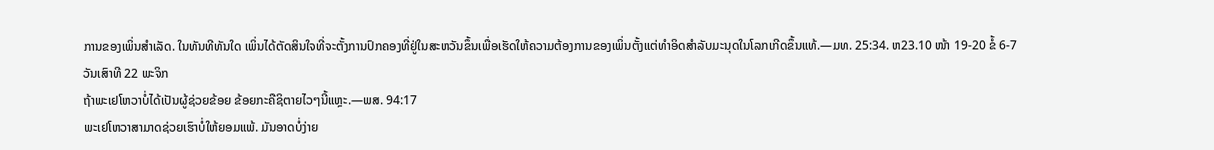ການຂອງເພິ່ນສຳເລັດ. ໃນທັນທີທັນໃດ ເພິ່ນໄດ້ຕັດສິນໃຈທີ່ຈະຕັ້ງການປົກຄອງທີ່ຢູ່ໃນສະຫວັນຂຶ້ນເພື່ອເຮັດໃຫ້ຄວາມຕ້ອງການຂອງເພິ່ນຕັ້ງແຕ່ທຳອິດສຳລັບມະນຸດໃນໂລກເກີດຂຶ້ນແທ້.—ມທ. 25:34. ຫ23.10 ໜ້າ 19-20 ຂໍ້ 6-7
ວັນເສົາທີ 22 ພະຈິກ
ຖ້າພະເຢໂຫວາບໍ່ໄດ້ເປັນຜູ້ຊ່ວຍຂ້ອຍ ຂ້ອຍກະຄືຊິຕາຍໄວໆນີ້ແຫຼະ.—ພສ. 94:17
ພະເຢໂຫວາສາມາດຊ່ວຍເຮົາບໍ່ໃຫ້ຍອມແພ້. ມັນອາດບໍ່ງ່າຍ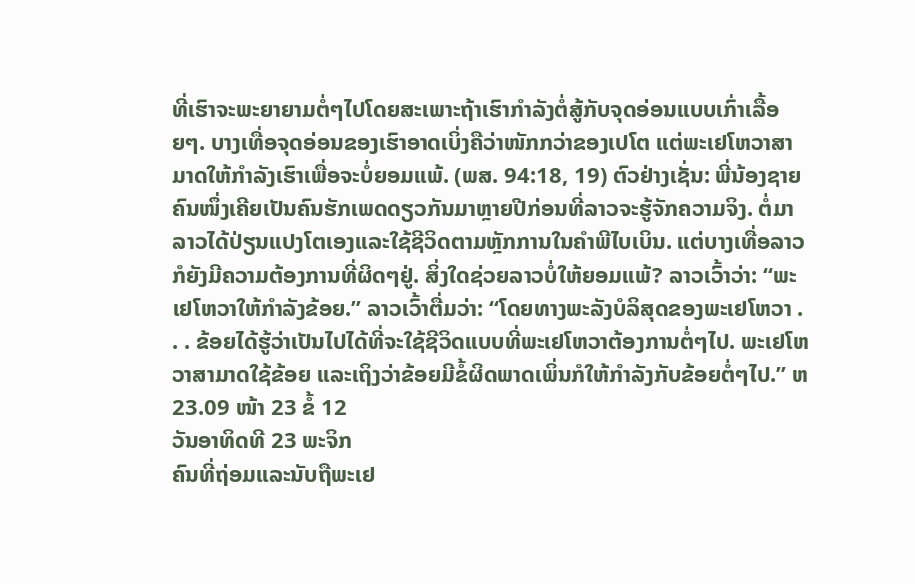ທີ່ເຮົາຈະພະຍາຍາມຕໍ່ໆໄປໂດຍສະເພາະຖ້າເຮົາກຳລັງຕໍ່ສູ້ກັບຈຸດອ່ອນແບບເກົ່າເລື້ອຍໆ. ບາງເທື່ອຈຸດອ່ອນຂອງເຮົາອາດເບິ່ງຄືວ່າໜັກກວ່າຂອງເປໂຕ ແຕ່ພະເຢໂຫວາສາມາດໃຫ້ກຳລັງເຮົາເພື່ອຈະບໍ່ຍອມແພ້. (ພສ. 94:18, 19) ຕົວຢ່າງເຊັ່ນ: ພີ່ນ້ອງຊາຍຄົນໜຶ່ງເຄີຍເປັນຄົນຮັກເພດດຽວກັນມາຫຼາຍປີກ່ອນທີ່ລາວຈະຮູ້ຈັກຄວາມຈິງ. ຕໍ່ມາ ລາວໄດ້ປ່ຽນແປງໂຕເອງແລະໃຊ້ຊີວິດຕາມຫຼັກການໃນຄຳພີໄບເບິນ. ແຕ່ບາງເທື່ອລາວກໍຍັງມີຄວາມຕ້ອງການທີ່ຜິດໆຢູ່. ສິ່ງໃດຊ່ວຍລາວບໍ່ໃຫ້ຍອມແພ້? ລາວເວົ້າວ່າ: “ພະເຢໂຫວາໃຫ້ກຳລັງຂ້ອຍ.” ລາວເວົ້າຕື່ມວ່າ: “ໂດຍທາງພະລັງບໍລິສຸດຂອງພະເຢໂຫວາ . . . ຂ້ອຍໄດ້ຮູ້ວ່າເປັນໄປໄດ້ທີ່ຈະໃຊ້ຊີວິດແບບທີ່ພະເຢໂຫວາຕ້ອງການຕໍ່ໆໄປ. ພະເຢໂຫວາສາມາດໃຊ້ຂ້ອຍ ແລະເຖິງວ່າຂ້ອຍມີຂໍ້ຜິດພາດເພິ່ນກໍໃຫ້ກຳລັງກັບຂ້ອຍຕໍ່ໆໄປ.” ຫ23.09 ໜ້າ 23 ຂໍ້ 12
ວັນອາທິດທີ 23 ພະຈິກ
ຄົນທີ່ຖ່ອມແລະນັບຖືພະເຢ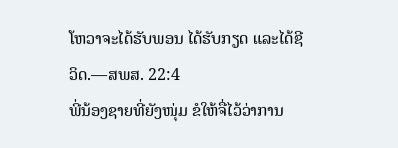ໂຫວາຈະໄດ້ຮັບພອນ ໄດ້ຮັບກຽດ ແລະໄດ້ຊີວິດ.—ສພສ. 22:4
ພີ່ນ້ອງຊາຍທີ່ຍັງໜຸ່ມ ຂໍໃຫ້ຈື່ໄວ້ວ່າການ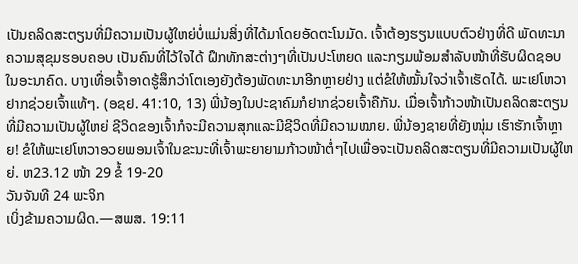ເປັນຄລິດສະຕຽນທີ່ມີຄວາມເປັນຜູ້ໃຫຍ່ບໍ່ແມ່ນສິ່ງທີ່ໄດ້ມາໂດຍອັດຕະໂນມັດ. ເຈົ້າຕ້ອງຮຽນແບບຕົວຢ່າງທີ່ດີ ພັດທະນາຄວາມສຸຂຸມຮອບຄອບ ເປັນຄົນທີ່ໄວ້ໃຈໄດ້ ຝຶກທັກສະຕ່າງໆທີ່ເປັນປະໂຫຍດ ແລະກຽມພ້ອມສຳລັບໜ້າທີ່ຮັບຜິດຊອບໃນອະນາຄົດ. ບາງເທື່ອເຈົ້າອາດຮູ້ສຶກວ່າໂຕເອງຍັງຕ້ອງພັດທະນາອີກຫຼາຍຢ່າງ ແຕ່ຂໍໃຫ້ໝັ້ນໃຈວ່າເຈົ້າເຮັດໄດ້. ພະເຢໂຫວາຢາກຊ່ວຍເຈົ້າແທ້ໆ. (ອຊຢ. 41:10, 13) ພີ່ນ້ອງໃນປະຊາຄົມກໍຢາກຊ່ວຍເຈົ້າຄືກັນ. ເມື່ອເຈົ້າກ້າວໜ້າເປັນຄລິດສະຕຽນທີ່ມີຄວາມເປັນຜູ້ໃຫຍ່ ຊີວິດຂອງເຈົ້າກໍຈະມີຄວາມສຸກແລະມີຊີວິດທີ່ມີຄວາມໝາຍ. ພີ່ນ້ອງຊາຍທີ່ຍັງໜຸ່ມ ເຮົາຮັກເຈົ້າຫຼາຍ! ຂໍໃຫ້ພະເຢໂຫວາອວຍພອນເຈົ້າໃນຂະນະທີ່ເຈົ້າພະຍາຍາມກ້າວໜ້າຕໍ່ໆໄປເພື່ອຈະເປັນຄລິດສະຕຽນທີ່ມີຄວາມເປັນຜູ້ໃຫຍ່. ຫ23.12 ໜ້າ 29 ຂໍ້ 19-20
ວັນຈັນທີ 24 ພະຈິກ
ເບິ່ງຂ້າມຄວາມຜິດ.—ສພສ. 19:11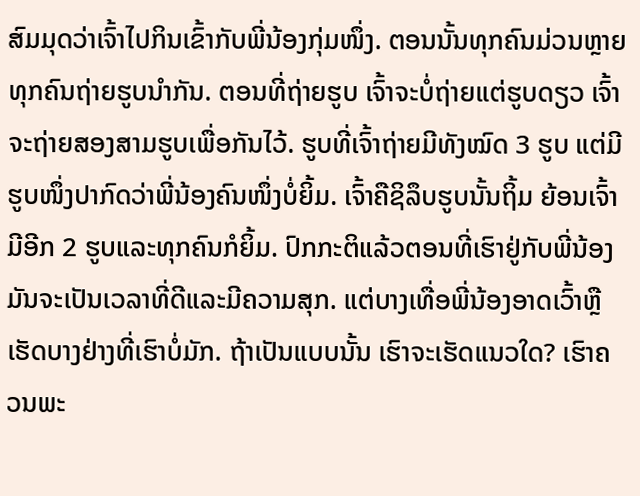ສົມມຸດວ່າເຈົ້າໄປກິນເຂົ້າກັບພີ່ນ້ອງກຸ່ມໜຶ່ງ. ຕອນນັ້ນທຸກຄົນມ່ວນຫຼາຍ ທຸກຄົນຖ່າຍຮູບນຳກັນ. ຕອນທີ່ຖ່າຍຮູບ ເຈົ້າຈະບໍ່ຖ່າຍແຕ່ຮູບດຽວ ເຈົ້າຈະຖ່າຍສອງສາມຮູບເພື່ອກັນໄວ້. ຮູບທີ່ເຈົ້າຖ່າຍມີທັງໝົດ 3 ຮູບ ແຕ່ມີຮູບໜຶ່ງປາກົດວ່າພີ່ນ້ອງຄົນໜຶ່ງບໍ່ຍິ້ມ. ເຈົ້າຄືຊິລຶບຮູບນັ້ນຖິ້ມ ຍ້ອນເຈົ້າມີອີກ 2 ຮູບແລະທຸກຄົນກໍຍິ້ມ. ປົກກະຕິແລ້ວຕອນທີ່ເຮົາຢູ່ກັບພີ່ນ້ອງ ມັນຈະເປັນເວລາທີ່ດີແລະມີຄວາມສຸກ. ແຕ່ບາງເທື່ອພີ່ນ້ອງອາດເວົ້າຫຼືເຮັດບາງຢ່າງທີ່ເຮົາບໍ່ມັກ. ຖ້າເປັນແບບນັ້ນ ເຮົາຈະເຮັດແນວໃດ? ເຮົາຄວນພະ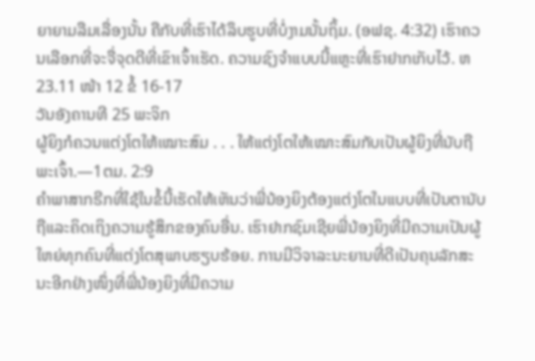ຍາຍາມລືມເລື່ອງນັ້ນ ຄືກັບທີ່ເຮົາໄດ້ລຶບຮູບທີ່ບໍ່ງາມນັ້ນຖິ້ມ. (ອຟຊ. 4:32) ເຮົາຄວນເລືອກທີ່ຈະຈື່ຈຸດດີທີ່ເຂົາເຈົ້າເຮັດ. ຄວາມຊົງຈຳແບບນີ້ແຫຼະທີ່ເຮົາຢາກເກັບໄວ້. ຫ23.11 ໜ້າ 12 ຂໍ້ 16-17
ວັນອັງຄານທີ 25 ພະຈິກ
ຜູ້ຍິງກໍຄວນແຕ່ງໂຕໃຫ້ເໝາະສົມ . . . ໃຫ້ແຕ່ງໂຕໃຫ້ເໝາະສົມກັບເປັນຜູ້ຍິງທີ່ນັບຖືພະເຈົ້າ.—1ຕມ. 2:9
ຄຳພາສາກຣີກທີ່ໃຊ້ໃນຂໍ້ນີ້ເຮັດໃຫ້ເຫັນວ່າພີ່ນ້ອງຍິງຕ້ອງແຕ່ງໂຕໃນແບບທີ່ເປັນຕານັບຖືແລະຄິດເຖິງຄວາມຮູ້ສຶກຂອງຄົນອື່ນ. ເຮົາຢາກຊົມເຊີຍພີ່ນ້ອງຍິງທີ່ມີຄວາມເປັນຜູ້ໃຫຍ່ທຸກຄົນທີ່ແຕ່ງໂຕສຸພາບຮຽບຮ້ອຍ. ການມີວິຈາລະນະຍານທີ່ດີເປັນຄຸນລັກສະນະອີກຢ່າງໜຶ່ງທີ່ພີ່ນ້ອງຍິງທີ່ມີຄວາມ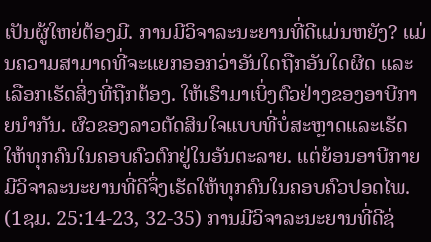ເປັນຜູ້ໃຫຍ່ຕ້ອງມີ. ການມີວິຈາລະນະຍານທີ່ດີແມ່ນຫຍັງ? ແມ່ນຄວາມສາມາດທີ່ຈະແຍກອອກວ່າອັນໃດຖືກອັນໃດຜິດ ແລະເລືອກເຮັດສິ່ງທີ່ຖືກຕ້ອງ. ໃຫ້ເຮົາມາເບິ່ງຕົວຢ່າງຂອງອາບີກາຍນຳກັນ. ຜົວຂອງລາວຕັດສິນໃຈແບບທີ່ບໍ່ສະຫຼາດແລະເຮັດໃຫ້ທຸກຄົນໃນຄອບຄົວຕົກຢູ່ໃນອັນຕະລາຍ. ແຕ່ຍ້ອນອາບີກາຍມີວິຈາລະນະຍານທີ່ດີຈຶ່ງເຮັດໃຫ້ທຸກຄົນໃນຄອບຄົວປອດໄພ. (1ຊມ. 25:14-23, 32-35) ການມີວິຈາລະນະຍານທີ່ດີຊ່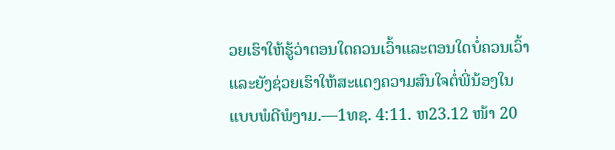ວຍເຮົາໃຫ້ຮູ້ວ່າຕອນໃດຄວນເວົ້າແລະຕອນໃດບໍ່ຄວນເວົ້າ ແລະຍັງຊ່ວຍເຮົາໃຫ້ສະແດງຄວາມສົນໃຈຕໍ່ພີ່ນ້ອງໃນແບບພໍດີພໍງາມ.—1ທຊ. 4:11. ຫ23.12 ໜ້າ 20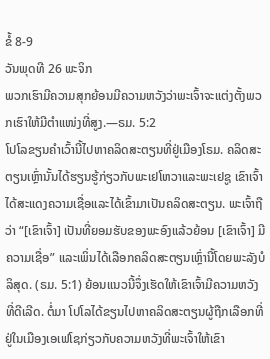ຂໍ້ 8-9
ວັນພຸດທີ 26 ພະຈິກ
ພວກເຮົາມີຄວາມສຸກຍ້ອນມີຄວາມຫວັງວ່າພະເຈົ້າຈະແຕ່ງຕັ້ງພວກເຮົາໃຫ້ມີຕຳແໜ່ງທີ່ສູງ.—ຣມ. 5:2
ໂປໂລຂຽນຄຳເວົ້ານີ້ໄປຫາຄລິດສະຕຽນທີ່ຢູ່ເມືອງໂຣມ. ຄລິດສະຕຽນເຫຼົ່ານັ້ນໄດ້ຮຽນຮູ້ກ່ຽວກັບພະເຢໂຫວາແລະພະເຢຊູ ເຂົາເຈົ້າໄດ້ສະແດງຄວາມເຊື່ອແລະໄດ້ເຂົ້າມາເປັນຄລິດສະຕຽນ. ພະເຈົ້າຖືວ່າ “[ເຂົາເຈົ້າ] ເປັນທີ່ຍອມຮັບຂອງພະອົງແລ້ວຍ້ອນ [ເຂົາເຈົ້າ] ມີຄວາມເຊື່ອ” ແລະເພິ່ນໄດ້ເລືອກຄລິດສະຕຽນເຫຼົ່ານີ້ໂດຍພະລັງບໍລິສຸດ. (ຣມ. 5:1) ຍ້ອນແນວນີ້ຈຶ່ງເຮັດໃຫ້ເຂົາເຈົ້າມີຄວາມຫວັງທີ່ດີເລີດ. ຕໍ່ມາ ໂປໂລໄດ້ຂຽນໄປຫາຄລິດສະຕຽນຜູ້ຖືກເລືອກທີ່ຢູ່ໃນເມືອງເອເຟໂຊກ່ຽວກັບຄວາມຫວັງທີ່ພະເຈົ້າໃຫ້ເຂົາ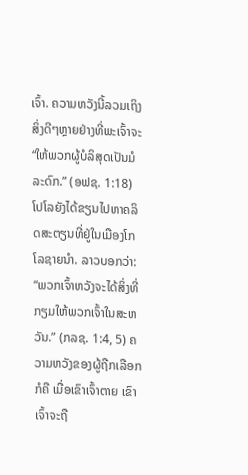ເຈົ້າ. ຄວາມຫວັງນີ້ລວມເຖິງສິ່ງດີໆຫຼາຍຢ່າງທີ່ພະເຈົ້າຈະ “ໃຫ້ພວກຜູ້ບໍລິສຸດເປັນມໍລະດົກ.” (ອຟຊ. 1:18) ໂປໂລຍັງໄດ້ຂຽນໄປຫາຄລິດສະຕຽນທີ່ຢູ່ໃນເມືອງໂກໂລຊາຍນຳ. ລາວບອກວ່າ: “ພວກເຈົ້າຫວັງຈະໄດ້ສິ່ງທີ່ກຽມໃຫ້ພວກເຈົ້າໃນສະຫວັນ.” (ກລຊ. 1:4, 5) ຄວາມຫວັງຂອງຜູ້ຖືກເລືອກກໍຄື ເມື່ອເຂົາເຈົ້າຕາຍ ເຂົາເຈົ້າຈະຖື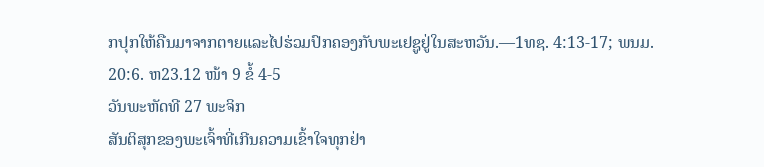ກປຸກໃຫ້ຄືນມາຈາກຕາຍແລະໄປຮ່ວມປົກຄອງກັບພະເຢຊູຢູ່ໃນສະຫວັນ.—1ທຊ. 4:13-17; ພນມ. 20:6. ຫ23.12 ໜ້າ 9 ຂໍ້ 4-5
ວັນພະຫັດທີ 27 ພະຈິກ
ສັນຕິສຸກຂອງພະເຈົ້າທີ່ເກີນຄວາມເຂົ້າໃຈທຸກຢ່າ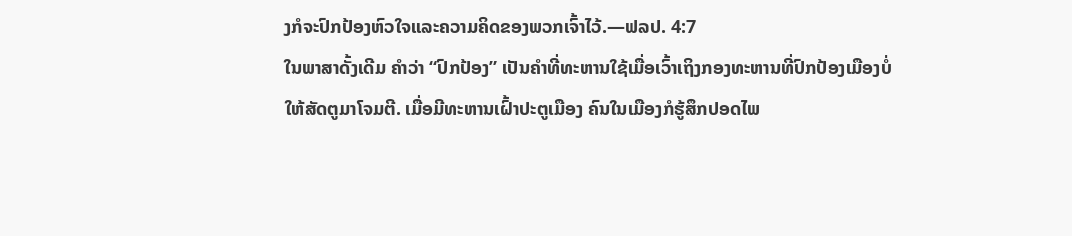ງກໍຈະປົກປ້ອງຫົວໃຈແລະຄວາມຄິດຂອງພວກເຈົ້າໄວ້.—ຟລປ. 4:7
ໃນພາສາດັ້ງເດີມ ຄຳວ່າ “ປົກປ້ອງ” ເປັນຄຳທີ່ທະຫານໃຊ້ເມື່ອເວົ້າເຖິງກອງທະຫານທີ່ປົກປ້ອງເມືອງບໍ່ໃຫ້ສັດຕູມາໂຈມຕີ. ເມື່ອມີທະຫານເຝົ້າປະຕູເມືອງ ຄົນໃນເມືອງກໍຮູ້ສຶກປອດໄພ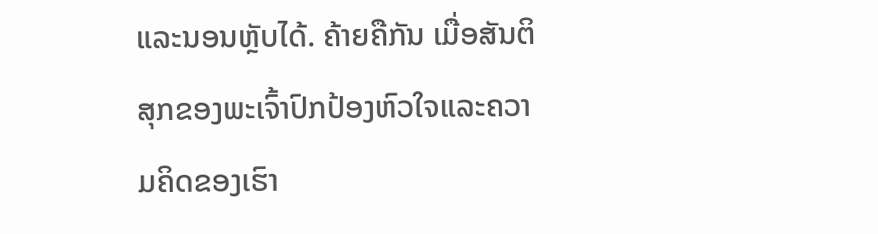ແລະນອນຫຼັບໄດ້. ຄ້າຍຄືກັນ ເມື່ອສັນຕິສຸກຂອງພະເຈົ້າປົກປ້ອງຫົວໃຈແລະຄວາມຄິດຂອງເຮົາ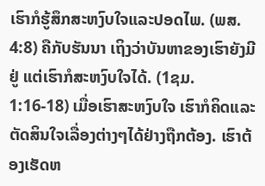ເຮົາກໍຮູ້ສຶກສະຫງົບໃຈແລະປອດໄພ. (ພສ. 4:8) ຄືກັບຮັນນາ ເຖິງວ່າບັນຫາຂອງເຮົາຍັງມີຢູ່ ແຕ່ເຮົາກໍສະຫງົບໃຈໄດ້. (1ຊມ. 1:16-18) ເມື່ອເຮົາສະຫງົບໃຈ ເຮົາກໍຄິດແລະຕັດສິນໃຈເລື່ອງຕ່າງໆໄດ້ຢ່າງຖືກຕ້ອງ. ເຮົາຕ້ອງເຮັດຫ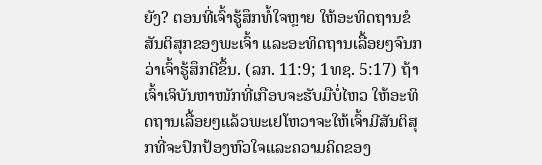ຍັງ? ຕອນທີ່ເຈົ້າຮູ້ສຶກທໍ້ໃຈຫຼາຍ ໃຫ້ອະທິດຖານຂໍສັນຕິສຸກຂອງພະເຈົ້າ ແລະອະທິດຖານເລື້ອຍໆຈົນກວ່າເຈົ້າຮູ້ສຶກດີຂຶ້ນ. (ລກ. 11:9; 1ທຊ. 5:17) ຖ້າເຈົ້າເຈິບັນຫາໜັກທີ່ເກືອບຈະຮັບມືບໍ່ໄຫວ ໃຫ້ອະທິດຖານເລື້ອຍໆແລ້ວພະເຢໂຫວາຈະໃຫ້ເຈົ້າມີສັນຕິສຸກທີ່ຈະປົກປ້ອງຫົວໃຈແລະຄວາມຄິດຂອງ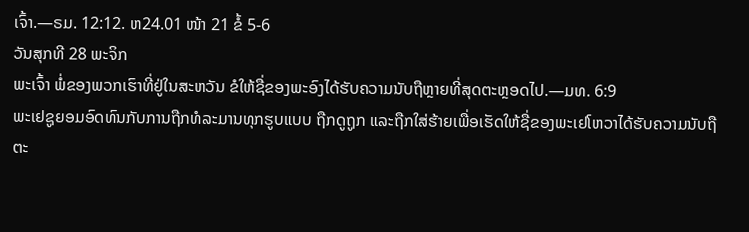ເຈົ້າ.—ຣມ. 12:12. ຫ24.01 ໜ້າ 21 ຂໍ້ 5-6
ວັນສຸກທີ 28 ພະຈິກ
ພະເຈົ້າ ພໍ່ຂອງພວກເຮົາທີ່ຢູ່ໃນສະຫວັນ ຂໍໃຫ້ຊື່ຂອງພະອົງໄດ້ຮັບຄວາມນັບຖືຫຼາຍທີ່ສຸດຕະຫຼອດໄປ.—ມທ. 6:9
ພະເຢຊູຍອມອົດທົນກັບການຖືກທໍລະມານທຸກຮູບແບບ ຖືກດູຖູກ ແລະຖືກໃສ່ຮ້າຍເພື່ອເຮັດໃຫ້ຊື່ຂອງພະເຢໂຫວາໄດ້ຮັບຄວາມນັບຖືຕະ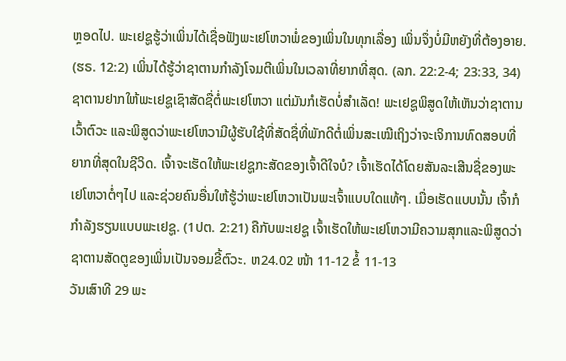ຫຼອດໄປ. ພະເຢຊູຮູ້ວ່າເພິ່ນໄດ້ເຊື່ອຟັງພະເຢໂຫວາພໍ່ຂອງເພິ່ນໃນທຸກເລື່ອງ ເພິ່ນຈຶ່ງບໍ່ມີຫຍັງທີ່ຕ້ອງອາຍ. (ຮຣ. 12:2) ເພິ່ນໄດ້ຮູ້ວ່າຊາຕານກຳລັງໂຈມຕີເພິ່ນໃນເວລາທີ່ຍາກທີ່ສຸດ. (ລກ. 22:2-4; 23:33, 34) ຊາຕານຢາກໃຫ້ພະເຢຊູເຊົາສັດຊື່ຕໍ່ພະເຢໂຫວາ ແຕ່ມັນກໍເຮັດບໍ່ສຳເລັດ! ພະເຢຊູພິສູດໃຫ້ເຫັນວ່າຊາຕານເວົ້າຕົວະ ແລະພິສູດວ່າພະເຢໂຫວາມີຜູ້ຮັບໃຊ້ທີ່ສັດຊື່ທີ່ພັກດີຕໍ່ເພິ່ນສະເໝີເຖິງວ່າຈະເຈິການທົດສອບທີ່ຍາກທີ່ສຸດໃນຊີວິດ. ເຈົ້າຈະເຮັດໃຫ້ພະເຢຊູກະສັດຂອງເຈົ້າດີໃຈບໍ? ເຈົ້າເຮັດໄດ້ໂດຍສັນລະເສີນຊື່ຂອງພະເຢໂຫວາຕໍ່ໆໄປ ແລະຊ່ວຍຄົນອື່ນໃຫ້ຮູ້ວ່າພະເຢໂຫວາເປັນພະເຈົ້າແບບໃດແທ້ໆ. ເມື່ອເຮັດແບບນັ້ນ ເຈົ້າກໍກຳລັງຮຽນແບບພະເຢຊູ. (1ປຕ. 2:21) ຄືກັບພະເຢຊູ ເຈົ້າເຮັດໃຫ້ພະເຢໂຫວາມີຄວາມສຸກແລະພິສູດວ່າຊາຕານສັດຕູຂອງເພິ່ນເປັນຈອມຂີ້ຕົວະ. ຫ24.02 ໜ້າ 11-12 ຂໍ້ 11-13
ວັນເສົາທີ 29 ພະ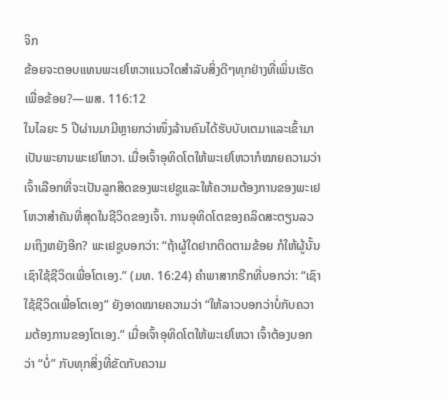ຈິກ
ຂ້ອຍຈະຕອບແທນພະເຢໂຫວາແນວໃດສຳລັບສິ່ງດີໆທຸກຢ່າງທີ່ເພິ່ນເຮັດເພື່ອຂ້ອຍ?—ພສ. 116:12
ໃນໄລຍະ 5 ປີຜ່ານມາມີຫຼາຍກວ່າໜຶ່ງລ້ານຄົນໄດ້ຮັບບັບເຕມາແລະເຂົ້າມາເປັນພະຍານພະເຢໂຫວາ. ເມື່ອເຈົ້າອຸທິດໂຕໃຫ້ພະເຢໂຫວາກໍໝາຍຄວາມວ່າເຈົ້າເລືອກທີ່ຈະເປັນລູກສິດຂອງພະເຢຊູແລະໃຫ້ຄວາມຕ້ອງການຂອງພະເຢໂຫວາສຳຄັນທີ່ສຸດໃນຊີວິດຂອງເຈົ້າ. ການອຸທິດໂຕຂອງຄລິດສະຕຽນລວມເຖິງຫຍັງອີກ? ພະເຢຊູບອກວ່າ: “ຖ້າຜູ້ໃດຢາກຕິດຕາມຂ້ອຍ ກໍໃຫ້ຜູ້ນັ້ນເຊົາໃຊ້ຊີວິດເພື່ອໂຕເອງ.” (ມທ. 16:24) ຄຳພາສາກຣີກທີ່ບອກວ່າ: “ເຊົາໃຊ້ຊີວິດເພື່ອໂຕເອງ” ຍັງອາດໝາຍຄວາມວ່າ “ໃຫ້ລາວບອກວ່າບໍ່ກັບຄວາມຕ້ອງການຂອງໂຕເອງ.” ເມື່ອເຈົ້າອຸທິດໂຕໃຫ້ພະເຢໂຫວາ ເຈົ້າຕ້ອງບອກວ່າ “ບໍ່” ກັບທຸກສິ່ງທີ່ຂັດກັບຄວາມ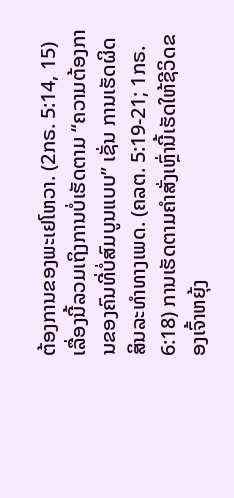ຕ້ອງການຂອງພະເຢໂຫວາ. (2ກຣ. 5:14, 15) ເລື່ອງນີ້ລວມເຖິງການບໍ່ເຮັດຕາມ “ຄວາມຕ້ອງການຂອງຄົນທີ່ບໍ່ສົມບູນແບບ” ເຊັ່ນ ການເຮັດຜິດສິນລະທຳທາງເພດ. (ຄລຕ. 5:19-21; 1ກຣ. 6:18) ການເຮັດຕາມຄຳສັ່ງເຫຼົ່ານີ້ເຮັດໃຫ້ຊີວິດຂອງເຈົ້າຫຍຸ້ງ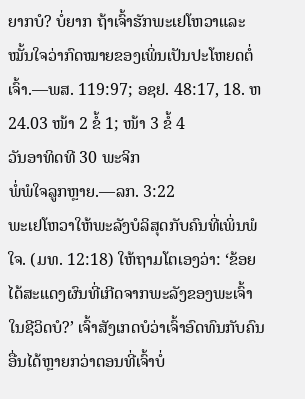ຍາກບໍ? ບໍ່ຍາກ ຖ້າເຈົ້າຮັກພະເຢໂຫວາແລະໝັ້ນໃຈວ່າກົດໝາຍຂອງເພິ່ນເປັນປະໂຫຍດຕໍ່ເຈົ້າ.—ພສ. 119:97; ອຊຢ. 48:17, 18. ຫ24.03 ໜ້າ 2 ຂໍ້ 1; ໜ້າ 3 ຂໍ້ 4
ວັນອາທິດທີ 30 ພະຈິກ
ພໍ່ພໍໃຈລູກຫຼາຍ.—ລກ. 3:22
ພະເຢໂຫວາໃຫ້ພະລັງບໍລິສຸດກັບຄົນທີ່ເພິ່ນພໍໃຈ. (ມທ. 12:18) ໃຫ້ຖາມໂຕເອງວ່າ: ‘ຂ້ອຍໄດ້ສະແດງຜົນທີ່ເກີດຈາກພະລັງຂອງພະເຈົ້າໃນຊີວິດບໍ?’ ເຈົ້າສັງເກດບໍວ່າເຈົ້າອົດທົນກັບຄົນອື່ນໄດ້ຫຼາຍກວ່າຕອນທີ່ເຈົ້າບໍ່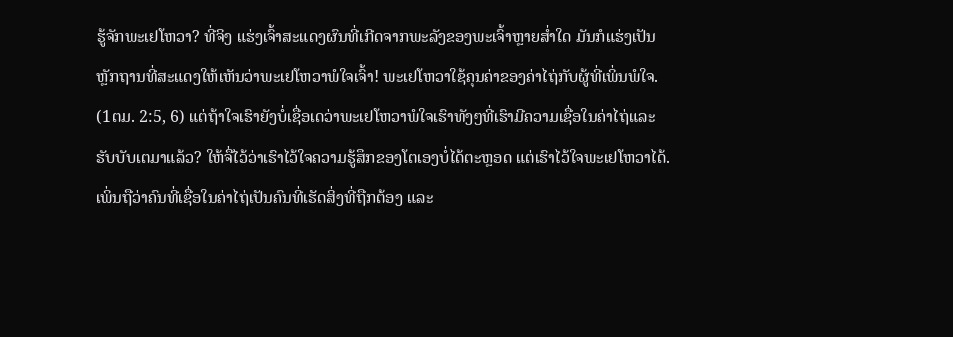ຮູ້ຈັກພະເຢໂຫວາ? ທີ່ຈິງ ແຮ່ງເຈົ້າສະແດງຜົນທີ່ເກີດຈາກພະລັງຂອງພະເຈົ້າຫຼາຍສ່ຳໃດ ມັນກໍແຮ່ງເປັນຫຼັກຖານທີ່ສະແດງໃຫ້ເຫັນວ່າພະເຢໂຫວາພໍໃຈເຈົ້າ! ພະເຢໂຫວາໃຊ້ຄຸນຄ່າຂອງຄ່າໄຖ່ກັບຜູ້ທີ່ເພິ່ນພໍໃຈ. (1ຕມ. 2:5, 6) ແຕ່ຖ້າໃຈເຮົາຍັງບໍ່ເຊື່ອເດວ່າພະເຢໂຫວາພໍໃຈເຮົາທັງໆທີ່ເຮົາມີຄວາມເຊື່ອໃນຄ່າໄຖ່ແລະຮັບບັບເຕມາແລ້ວ? ໃຫ້ຈື່ໄວ້ວ່າເຮົາໄວ້ໃຈຄວາມຮູ້ສຶກຂອງໂຕເອງບໍ່ໄດ້ຕະຫຼອດ ແຕ່ເຮົາໄວ້ໃຈພະເຢໂຫວາໄດ້. ເພິ່ນຖືວ່າຄົນທີ່ເຊື່ອໃນຄ່າໄຖ່ເປັນຄົນທີ່ເຮັດສິ່ງທີ່ຖືກຕ້ອງ ແລະ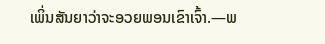ເພິ່ນສັນຍາວ່າຈະອວຍພອນເຂົາເຈົ້າ.—ພ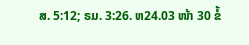ສ. 5:12; ຣມ. 3:26. ຫ24.03 ໜ້າ 30 ຂໍ້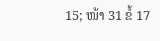15; ໜ້າ 31 ຂໍ້ 17